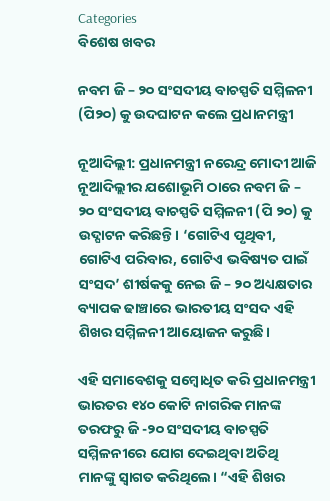Categories
ବିଶେଷ ଖବର

ନବମ ଜି – ୨୦ ସଂସଦୀୟ ବାଚସ୍ପତି ସମ୍ମିଳନୀ (ପି୨୦) କୁ ଉଦଘାଟନ କଲେ ପ୍ରଧାନମନ୍ତ୍ରୀ

ନୂଆଦିଲ୍ଲୀ: ପ୍ରଧାନମନ୍ତ୍ରୀ ନରେନ୍ଦ୍ର ମୋଦୀ ଆଜି ନୂଆଦିଲ୍ଲୀର ଯଶୋଭୂମି ଠାରେ ନବମ ଜି – ୨୦ ସଂସଦୀୟ ବାଚସ୍ପତି ସମ୍ମିଳନୀ (ପି ୨୦) କୁ ଉଦ୍ଘାଟନ କରିଛନ୍ତି। ‘ଗୋଟିଏ ପୃଥିବୀ, ଗୋଟିଏ ପରିବାର, ଗୋଟିଏ ଭବିଷ୍ୟତ ପାଇଁ ସଂସଦ’ ଶୀର୍ଷକକୁ ନେଇ ଜି – ୨୦ ଅଧ୍ୟକ୍ଷତାର ବ୍ୟାପକ ଢାଞ୍ଚାରେ ଭାରତୀୟ ସଂସଦ ଏହି ଶିଖର ସମ୍ମିଳନୀ ଆୟୋଜନ କରୁଛି।

ଏହି ସମାବେଶକୁ ସମ୍ବୋଧିତ କରି ପ୍ରଧାନମନ୍ତ୍ରୀ ଭାରତର ୧୪୦ କୋଟି ନାଗରିକ ମାନଙ୍କ ତରଫରୁ ଜି -୨୦ ସଂସଦୀୟ ବାଚସ୍ପତି ସମ୍ମିଳନୀରେ ଯୋଗ ଦେଇଥିବା ଅତିଥି ମାନଙ୍କୁ ସ୍ୱାଗତ କରିଥିଲେ। “ଏହି ଶିଖର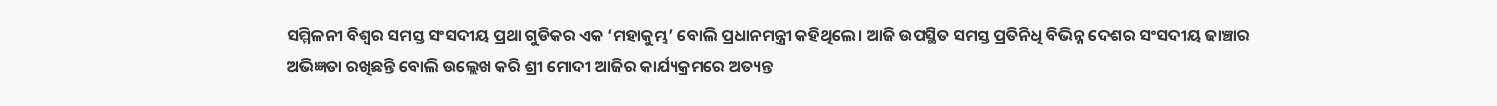ସମ୍ମିଳନୀ ବିଶ୍ୱର ସମସ୍ତ ସଂସଦୀୟ ପ୍ରଥା ଗୁଡିକର ଏକ ‘ମହାକୁମ୍ଭ’ ବୋଲି ପ୍ରଧାନମନ୍ତ୍ରୀ କହିଥିଲେ। ଆଜି ଉପସ୍ଥିତ ସମସ୍ତ ପ୍ରତିନିଧି ବିଭିନ୍ନ ଦେଶର ସଂସଦୀୟ ଢାଞ୍ଚାର ଅଭିଜ୍ଞତା ରଖିଛନ୍ତି ବୋଲି ଉଲ୍ଲେଖ କରି ଶ୍ରୀ ମୋଦୀ ଆଜିର କାର୍ଯ୍ୟକ୍ରମରେ ଅତ୍ୟନ୍ତ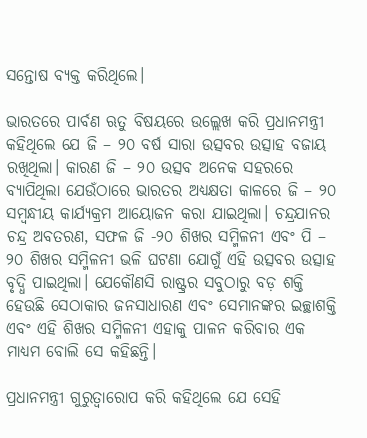ସନ୍ତୋଷ ବ୍ୟକ୍ତ କରିଥିଲେ।

ଭାରତରେ ପାର୍ବଣ ଋତୁ ବିଷୟରେ ଉଲ୍ଲେଖ କରି ପ୍ରଧାନମନ୍ତ୍ରୀ କହିଥିଲେ ଯେ ଜି – ୨୦ ବର୍ଷ ସାରା ଉତ୍ସବର ଉତ୍ସାହ ବଜାୟ ରଖିଥିଲା। କାରଣ ଜି – ୨୦ ଉତ୍ସବ ଅନେକ ସହରରେ ବ୍ୟାପିଥିଲା ଯେଉଁଠାରେ ଭାରତର ଅଧ୍ୟକ୍ଷତା କାଳରେ ଜି – ୨୦ ସମ୍ବନ୍ଧୀୟ କାର୍ଯ୍ୟକ୍ରମ ଆୟୋଜନ କରା ଯାଇଥିଲା। ଚନ୍ଦ୍ରଯାନର ଚନ୍ଦ୍ର ଅବତରଣ, ସଫଳ ଜି -୨୦ ଶିଖର ସମ୍ମିଳନୀ ଏବଂ ପି – ୨୦ ଶିଖର ସମ୍ମିଳନୀ ଭଳି ଘଟଣା ଯୋଗୁଁ ଏହି ଉତ୍ସବର ଉତ୍ସାହ ବୃଦ୍ଧି ପାଇଥିଲା। ଯେକୌଣସି ରାଷ୍ଟ୍ରର ସବୁଠାରୁ ବଡ଼ ଶକ୍ତି ହେଉଛି ସେଠାକାର ଜନସାଧାରଣ ଏବଂ ସେମାନଙ୍କର ଇଚ୍ଛାଶକ୍ତି ଏବଂ ଏହି ଶିଖର ସମ୍ମିଳନୀ ଏହାକୁ ପାଳନ କରିବାର ଏକ ମାଧ୍ୟମ ବୋଲି ସେ କହିଛନ୍ତି।

ପ୍ରଧାନମନ୍ତ୍ରୀ ଗୁରୁତ୍ୱାରୋପ କରି କହିଥିଲେ ଯେ ସେହି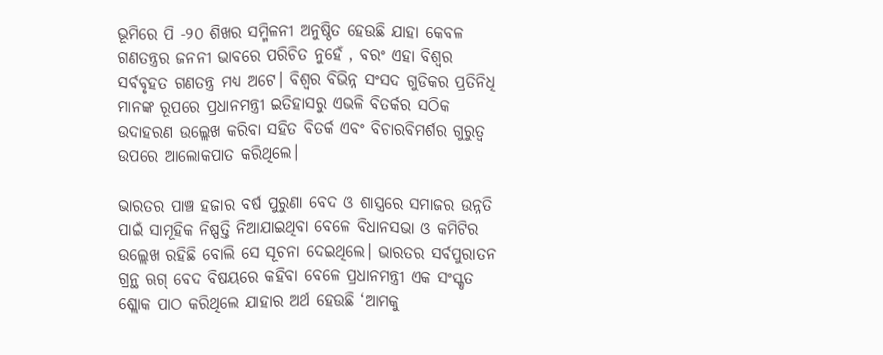ଭୂମିରେ ପି -୨୦ ଶିଖର ସମ୍ମିଳନୀ ଅନୁଷ୍ଠିତ ହେଉଛି ଯାହା କେବଳ ଗଣତନ୍ତ୍ରର ଜନନୀ ଭାବରେ ପରିଚିତ ନୁହେଁ , ବରଂ ଏହା ବିଶ୍ୱର ସର୍ବବୃହତ ଗଣତନ୍ତ୍ର ମଧ୍ୟ ଅଟେ। ବିଶ୍ୱର ବିଭିନ୍ନ ସଂସଦ ଗୁଡିକର ପ୍ରତିନିଧି ମାନଙ୍କ ରୂପରେ ପ୍ରଧାନମନ୍ତ୍ରୀ ଇତିହାସରୁ ଏଭଳି ବିତର୍କର ସଠିକ ଉଦାହରଣ ଉଲ୍ଲେଖ କରିବା ସହିତ ବିତର୍କ ଏବଂ ବିଚାରବିମର୍ଶର ଗୁରୁତ୍ୱ ଉପରେ ଆଲୋକପାତ କରିଥିଲେ।

ଭାରତର ପାଞ୍ଚ ହଜାର ବର୍ଷ ପୁରୁଣା ବେଦ ଓ ଶାସ୍ତ୍ରରେ ସମାଜର ଉନ୍ନତି ପାଇଁ ସାମୂହିକ ନିଷ୍ପତ୍ତି ନିଆଯାଇଥିବା ବେଳେ ବିଧାନସଭା ଓ କମିଟିର ଉଲ୍ଲେଖ ରହିଛି ବୋଲି ସେ ସୂଚନା ଦେଇଥିଲେ। ଭାରତର ସର୍ବପୁରାତନ ଗ୍ରନ୍ଥ ଋଗ୍ ବେଦ ବିଷୟରେ କହିବା ବେଳେ ପ୍ରଧାନମନ୍ତ୍ରୀ ଏକ ସଂସ୍କୃତ ଶ୍ଲୋକ ପାଠ କରିଥିଲେ ଯାହାର ଅର୍ଥ ହେଉଛି ‘ଆମକୁ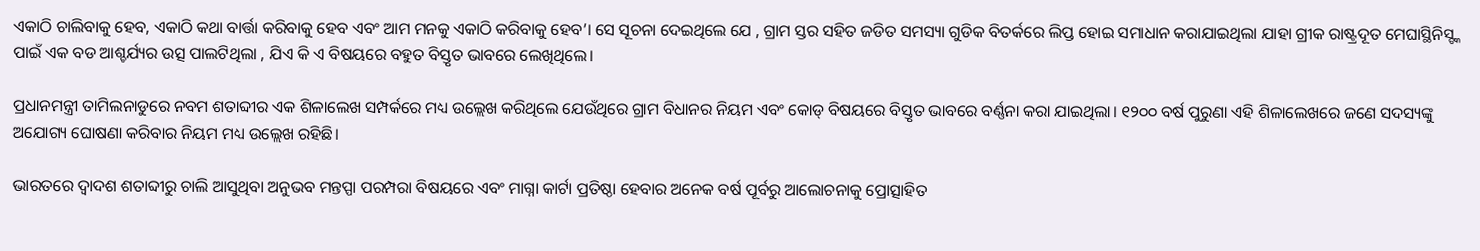ଏକାଠି ଚାଲିବାକୁ ହେବ, ଏକାଠି କଥା ବାର୍ତ୍ତା କରିବାକୁ ହେବ ଏବଂ ଆମ ମନକୁ ଏକାଠି କରିବାକୁ ହେବ’। ସେ ସୂଚନା ଦେଇଥିଲେ ଯେ , ଗ୍ରାମ ସ୍ତର ସହିତ ଜଡିତ ସମସ୍ୟା ଗୁଡିକ ବିତର୍କରେ ଲିପ୍ତ ହୋଇ ସମାଧାନ କରାଯାଇଥିଲା ଯାହା ଗ୍ରୀକ ରାଷ୍ଟ୍ରଦୂତ ମେଘାସ୍ଥିନିସ୍ଙ୍କ ପାଇଁ ଏକ ବଡ ଆଶ୍ଚର୍ଯ୍ୟର ଉତ୍ସ ପାଲଟିଥିଲା , ଯିଏ କି ଏ ବିଷୟରେ ବହୁତ ବିସ୍ତୃତ ଭାବରେ ଲେଖିଥିଲେ।

ପ୍ରଧାନମନ୍ତ୍ରୀ ତାମିଲନାଡୁରେ ନବମ ଶତାବ୍ଦୀର ଏକ ଶିଳାଲେଖ ସମ୍ପର୍କରେ ମଧ୍ୟ ଉଲ୍ଲେଖ କରିଥିଲେ ଯେଉଁଥିରେ ଗ୍ରାମ ବିଧାନର ନିୟମ ଏବଂ କୋଡ୍ ବିଷୟରେ ବିସ୍ତୃତ ଭାବରେ ବର୍ଣ୍ଣନା କରା ଯାଇଥିଲା। ୧୨୦୦ ବର୍ଷ ପୁରୁଣା ଏହି ଶିଳାଲେଖରେ ଜଣେ ସଦସ୍ୟଙ୍କୁ ଅଯୋଗ୍ୟ ଘୋଷଣା କରିବାର ନିୟମ ମଧ୍ୟ ଉଲ୍ଲେଖ ରହିଛି।

ଭାରତରେ ଦ୍ୱାଦଶ ଶତାବ୍ଦୀରୁ ଚାଲି ଆସୁଥିବା ଅନୁଭବ ମନ୍ତପ୍ପା ପରମ୍ପରା ବିଷୟରେ ଏବଂ ମାଗ୍ନା କାର୍ଟା ପ୍ରତିଷ୍ଠା ହେବାର ଅନେକ ବର୍ଷ ପୂର୍ବରୁ ଆଲୋଚନାକୁ ପ୍ରୋତ୍ସାହିତ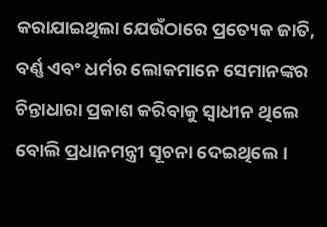କରାଯାଇଥିଲା ଯେଉଁଠାରେ ପ୍ରତ୍ୟେକ ଜାତି, ବର୍ଣ୍ଣ ଏବଂ ଧର୍ମର ଲୋକମାନେ ସେମାନଙ୍କର ଚିନ୍ତାଧାରା ପ୍ରକାଶ କରିବାକୁ ସ୍ୱାଧୀନ ଥିଲେ ବୋଲି ପ୍ରଧାନମନ୍ତ୍ରୀ ସୂଚନା ଦେଇଥିଲେ।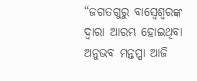“ଜଗତଗୁରୁ ବାସ୍ୱେଶ୍ୱରଙ୍କ ଦ୍ୱାରା ଆରମ୍ଭ ହୋଇଥିବା ଅନୁଭବ ମନ୍ତପ୍ପା ଆଜି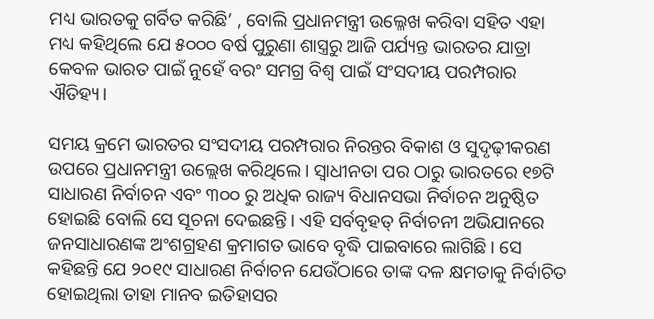ମଧ୍ୟ ଭାରତକୁ ଗର୍ବିତ କରିଛି’ , ବୋଲି ପ୍ରଧାନମନ୍ତ୍ରୀ ଉଲ୍ଳେଖ କରିବା ସହିତ ଏହା ମଧ୍ୟ କହିଥିଲେ ଯେ ୫୦୦୦ ବର୍ଷ ପୁରୁଣା ଶାସ୍ତ୍ରରୁ ଆଜି ପର୍ଯ୍ୟନ୍ତ ଭାରତର ଯାତ୍ରା କେବଳ ଭାରତ ପାଇଁ ନୁହେଁ ବରଂ ସମଗ୍ର ବିଶ୍ୱ ପାଇଁ ସଂସଦୀୟ ପରମ୍ପରାର ଐତିହ୍ୟ।

ସମୟ କ୍ରମେ ଭାରତର ସଂସଦୀୟ ପରମ୍ପରାର ନିରନ୍ତର ବିକାଶ ଓ ସୁଦୃଢ଼ୀକରଣ ଉପରେ ପ୍ରଧାନମନ୍ତ୍ରୀ ଉଲ୍ଲେଖ କରିଥିଲେ। ସ୍ୱାଧୀନତା ପର ଠାରୁ ଭାରତରେ ୧୭ଟି ସାଧାରଣ ନିର୍ବାଚନ ଏବଂ ୩୦୦ ରୁ ଅଧିକ ରାଜ୍ୟ ବିଧାନସଭା ନିର୍ବାଚନ ଅନୁଷ୍ଠିତ ହୋଇଛି ବୋଲି ସେ ସୂଚନା ଦେଇଛନ୍ତି। ଏହି ସର୍ବବୃହତ୍ ନିର୍ବାଚନୀ ଅଭିଯାନରେ ଜନସାଧାରଣଙ୍କ ଅଂଶଗ୍ରହଣ କ୍ରମାଗତ ଭାବେ ବୃଦ୍ଧି ପାଇବାରେ ଲାଗିଛି। ସେ କହିଛନ୍ତି ଯେ ୨୦୧୯ ସାଧାରଣ ନିର୍ବାଚନ ଯେଉଁଠାରେ ତାଙ୍କ ଦଳ କ୍ଷମତାକୁ ନିର୍ବାଚିତ ହୋଇଥିଲା ତାହା ମାନବ ଇତିହାସର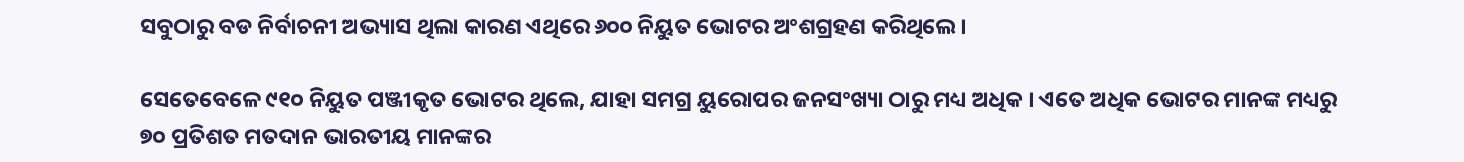ସବୁଠାରୁ ବଡ ନିର୍ବାଚନୀ ଅଭ୍ୟାସ ଥିଲା କାରଣ ଏଥିରେ ୬୦୦ ନିୟୁତ ଭୋଟର ଅଂଶଗ୍ରହଣ କରିଥିଲେ।

ସେତେବେଳେ ୯୧୦ ନିୟୁତ ପଞ୍ଜୀକୃତ ଭୋଟର ଥିଲେ, ଯାହା ସମଗ୍ର ୟୁରୋପର ଜନସଂଖ୍ୟା ଠାରୁ ମଧ୍ୟ ଅଧିକ । ଏତେ ଅଧିକ ଭୋଟର ମାନଙ୍କ ମଧ୍ୟରୁ ୭୦ ପ୍ରତିଶତ ମତଦାନ ଭାରତୀୟ ମାନଙ୍କର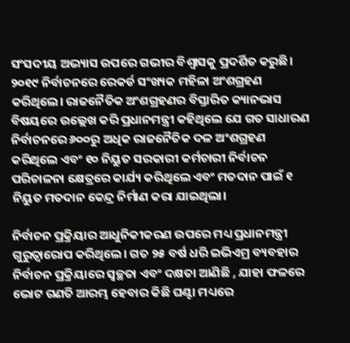ସଂସଦୀୟ ଅଭ୍ୟାସ ଉପରେ ଗଭୀର ବିଶ୍ୱାସକୁ ପ୍ରଦର୍ଶିତ କରୁଛି। ୨୦୧୯ ନିର୍ବାଚନରେ ରେକର୍ଡ ସଂଖ୍ୟକ ମହିଳା ଅଂଶଗ୍ରହଣ କରିଥିଲେ। ରାଜନୈତିକ ଅଂଶଗ୍ରହଣର ବିସ୍ତାରିତ କ୍ୟାନଭାସ ବିଷୟରେ ଉଲ୍ଲେଖ କରି ପ୍ରଧାନମନ୍ତ୍ରୀ କହିଥିଲେ ଯେ ଗତ ସାଧାରଣ ନିର୍ବାଚନରେ ୬୦୦ରୁ ଅଧିକ ରାଜନୈତିକ ଦଳ ଅଂଶଗ୍ରହଣ କରିଥିଲେ ଏବଂ ୧୦ ନିୟୁତ ସରକାରୀ କର୍ମଚାରୀ ନିର୍ବାଚନ ପରିଚାଳନା କ୍ଷେତ୍ରରେ କାର୍ଯ୍ୟ କରିଥିଲେ ଏବଂ ମତଦାନ ପାଇଁ ୧ ନିୟୁତ ମତଦାନ କେନ୍ଦ୍ର ନିର୍ମାଣ କରା ଯାଇଥିଲା।

ନିର୍ବାଚନ ପ୍ରକ୍ରିୟାର ଆଧୁନିକୀକରଣ ଉପରେ ମଧ୍ୟ ପ୍ରଧାନମନ୍ତ୍ରୀ ଗୁରୁତ୍ୱାରୋପ କରିଥିଲେ। ଗତ ୨୫ ବର୍ଷ ଧରି ଇଭିଏମ୍ର ବ୍ୟବହାର ନିର୍ବାଚନ ପ୍ରକ୍ରିୟାରେ ସ୍ୱଚ୍ଛତା ଏବଂ ଦକ୍ଷତା ଆଣିଛି , ଯାହା ଫଳରେ ଭୋଟ ଗଣତି ଆରମ୍ଭ ହେବାର କିଛି ଘଣ୍ଟା ମଧ୍ୟରେ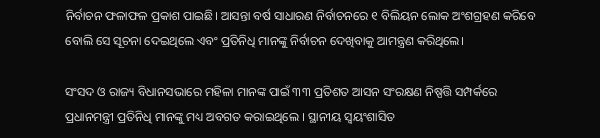ନିର୍ବାଚନ ଫଳାଫଳ ପ୍ରକାଶ ପାଇଛି। ଆସନ୍ତା ବର୍ଷ ସାଧାରଣ ନିର୍ବାଚନରେ ୧ ବିଲିୟନ ଲୋକ ଅଂଶଗ୍ରହଣ କରିବେ ବୋଲି ସେ ସୂଚନା ଦେଇଥିଲେ ଏବଂ ପ୍ରତିନିଧି ମାନଙ୍କୁ ନିର୍ବାଚନ ଦେଖିବାକୁ ଆମନ୍ତ୍ରଣ କରିଥିଲେ।

ସଂସଦ ଓ ରାଜ୍ୟ ବିଧାନସଭାରେ ମହିଳା ମାନଙ୍କ ପାଇଁ ୩୩ ପ୍ରତିଶତ ଆସନ ସଂରକ୍ଷଣ ନିଷ୍ପତ୍ତି ସମ୍ପର୍କରେ ପ୍ରଧାନମନ୍ତ୍ରୀ ପ୍ରତିନିଧି ମାନଙ୍କୁ ମଧ୍ୟ ଅବଗତ କରାଇଥିଲେ । ସ୍ଥାନୀୟ ସ୍ୱୟଂଶାସିତ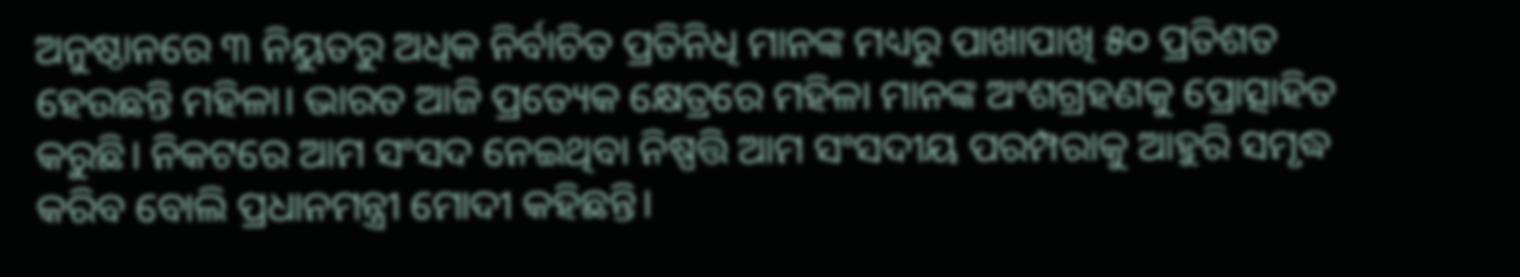ଅନୁଷ୍ଠାନରେ ୩ ନିୟୁତରୁ ଅଧିକ ନିର୍ବାଚିତ ପ୍ରତିନିଧି ମାନଙ୍କ ମଧ୍ୟରୁ ପାଖାପାଖି ୫୦ ପ୍ରତିଶତ ହେଉଛନ୍ତି ମହିଳା। ଭାରତ ଆଜି ପ୍ରତ୍ୟେକ କ୍ଷେତ୍ରରେ ମହିଳା ମାନଙ୍କ ଅଂଶଗ୍ରହଣକୁ ପ୍ରୋତ୍ସାହିତ କରୁଛି। ନିକଟରେ ଆମ ସଂସଦ ନେଇଥିବା ନିଷ୍ପତ୍ତି ଆମ ସଂସଦୀୟ ପରମ୍ପରାକୁ ଆହୁରି ସମୃଦ୍ଧ କରିବ ବୋଲି ପ୍ରଧାନମନ୍ତ୍ରୀ ମୋଦୀ କହିଛନ୍ତି।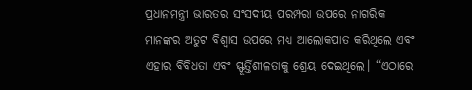ପ୍ରଧାନମନ୍ତ୍ରୀ ଭାରତର ସଂସଦୀୟ ପରମ୍ପରା ଉପରେ ନାଗରିକ ମାନଙ୍କର ଅତୁଟ ବିଶ୍ୱାସ ଉପରେ ମଧ୍ୟ ଆଲୋକପାତ କରିଥିଲେ ଏବଂ ଏହାର ବିବିଧତା ଏବଂ ସ୍ଫୂର୍ତ୍ତିଶୀଳତାକୁ ଶ୍ରେୟ ଦେଇଥିଲେ। “ଏଠାରେ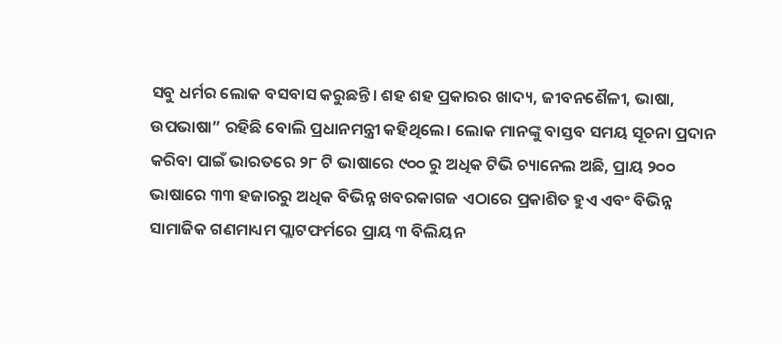ସବୁ ଧର୍ମର ଲୋକ ବସବାସ କରୁଛନ୍ତି। ଶହ ଶହ ପ୍ରକାରର ଖାଦ୍ୟ, ଜୀବନଶୈଳୀ, ଭାଷା, ଉପଭାଷା” ରହିଛି ବୋଲି ପ୍ରଧାନମନ୍ତ୍ରୀ କହିଥିଲେ। ଲୋକ ମାନଙ୍କୁ ବାସ୍ତବ ସମୟ ସୂଚନା ପ୍ରଦାନ କରିବା ପାଇଁ ଭାରତରେ ୨୮ ଟି ଭାଷାରେ ୯୦୦ ରୁ ଅଧିକ ଟିଭି ଚ୍ୟାନେଲ ଅଛି, ପ୍ରାୟ ୨୦୦ ଭାଷାରେ ୩୩ ହଜାରରୁ ଅଧିକ ବିଭିନ୍ନ ଖବରକାଗଜ ଏଠାରେ ପ୍ରକାଶିତ ହୁଏ ଏବଂ ବିଭିନ୍ନ ସାମାଜିକ ଗଣମାଧ୍ୟମ ପ୍ଲାଟଫର୍ମରେ ପ୍ରାୟ ୩ ବିଲିୟନ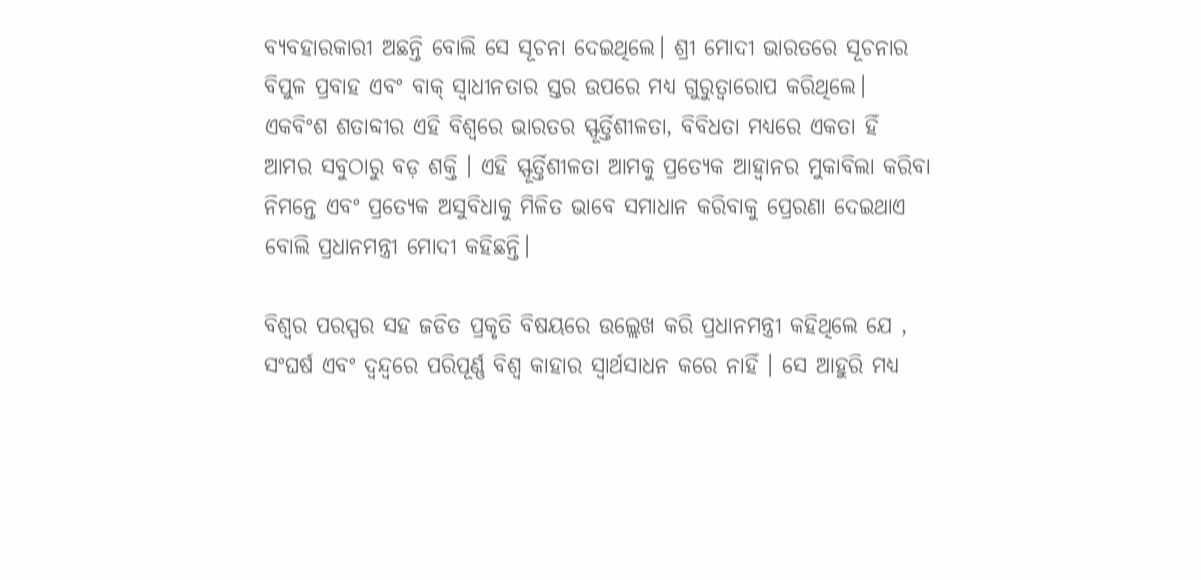ବ୍ୟବହାରକାରୀ ଅଛନ୍ତି ବୋଲି ସେ ସୂଚନା ଦେଇଥିଲେ। ଶ୍ରୀ ମୋଦୀ ଭାରତରେ ସୂଚନାର ବିପୁଳ ପ୍ରବାହ ଏବଂ ବାକ୍ ସ୍ୱାଧୀନତାର ସ୍ତର ଉପରେ ମଧ୍ୟ ଗୁରୁତ୍ୱାରୋପ କରିଥିଲେ। ଏକବିଂଶ ଶତାବ୍ଦୀର ଏହି ବିଶ୍ୱରେ ଭାରତର ସ୍ଫୂର୍ତ୍ତିଶୀଳତା, ବିବିଧତା ମଧ୍ୟରେ ଏକତା ହିଁ ଆମର ସବୁଠାରୁ ବଡ଼ ଶକ୍ତି । ଏହି ସ୍ଫୂର୍ତ୍ତିଶୀଳତା ଆମକୁ ପ୍ରତ୍ୟେକ ଆହ୍ୱାନର ମୁକାବିଲା କରିବା ନିମନ୍ତେ ଏବଂ ପ୍ରତ୍ୟେକ ଅସୁବିଧାକୁ ମିଳିତ ଭାବେ ସମାଧାନ କରିବାକୁ ପ୍ରେରଣା ଦେଇଥାଏ ବୋଲି ପ୍ରଧାନମନ୍ତ୍ରୀ ମୋଦୀ କହିଛନ୍ତି।

ବିଶ୍ୱର ପରସ୍ପର ସହ ଜଡିତ ପ୍ରକୃତି ବିଷୟରେ ଉଲ୍ଲେଖ କରି ପ୍ରଧାନମନ୍ତ୍ରୀ କହିଥିଲେ ଯେ , ସଂଘର୍ଷ ଏବଂ ଦ୍ୱନ୍ଦ୍ୱରେ ପରିପୂର୍ଣ୍ଣ ବିଶ୍ୱ କାହାର ସ୍ୱାର୍ଥସାଧନ କରେ ନାହିଁ । ସେ ଆହୁରି ମଧ୍ୟ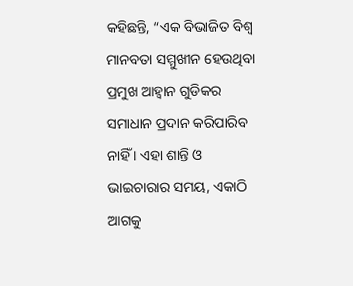କହିଛନ୍ତି, “ଏକ ବିଭାଜିତ ବିଶ୍ୱ ମାନବତା ସମ୍ମୁଖୀନ ହେଉଥିବା ପ୍ରମୁଖ ଆହ୍ୱାନ ଗୁଡିକର ସମାଧାନ ପ୍ରଦାନ କରିପାରିବ ନାହିଁ । ଏହା ଶାନ୍ତି ଓ ଭାଇଚାରାର ସମୟ, ଏକାଠି ଆଗକୁ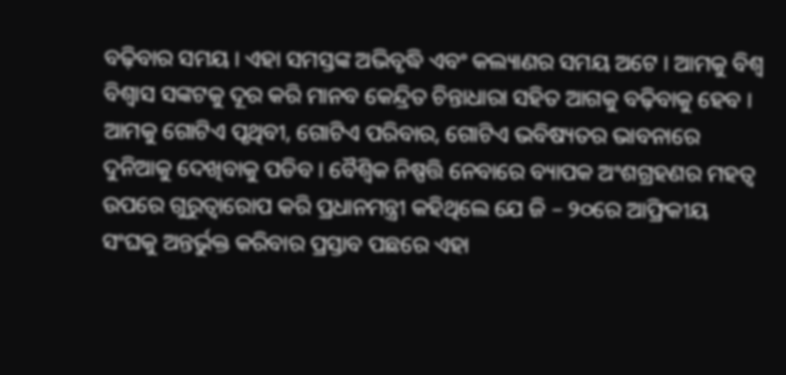ବଢ଼ିବାର ସମୟ । ଏହା ସମସ୍ତଙ୍କ ଅଭିବୃଦ୍ଧି ଏବଂ କଲ୍ୟାଣର ସମୟ ଅଟେ । ଆମକୁ ବିଶ୍ୱ ବିଶ୍ୱାସ ସଙ୍କଟକୁ ଦୂର କରି ମାନବ କେନ୍ଦ୍ରିତ ଚିନ୍ତାଧାରା ସହିତ ଆଗକୁ ବଢ଼ିବାକୁ ହେବ । ଆମକୁ ଗୋଟିଏ ପୃଥିବୀ, ଗୋଟିଏ ପରିବାର, ଗୋଟିଏ ଭବିଷ୍ୟତର ଭାବନାରେ ଦୁନିଆକୁ ଦେଖିବାକୁ ପଡିବ । ବୈଶ୍ୱିକ ନିଷ୍ପତ୍ତି ନେବାରେ ବ୍ୟାପକ ଅଂଶଗ୍ରହଣର ମହତ୍ୱ ଉପରେ ଗୁରୁତ୍ୱାରୋପ କରି ପ୍ରଧାନମନ୍ତ୍ରୀ କହିଥିଲେ ଯେ ଜି – ୨୦ରେ ଆଫ୍ରିକୀୟ ସଂଘକୁ ଅନ୍ତର୍ଭୁକ୍ତ କରିବାର ପ୍ରସ୍ତାବ ପଛରେ ଏହା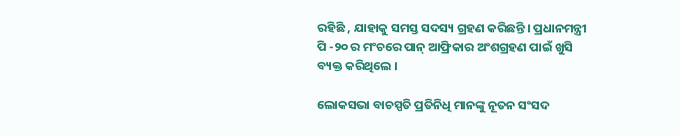ରହିଛି , ଯାହାକୁ ସମସ୍ତ ସଦସ୍ୟ ଗ୍ରହଣ କରିଛନ୍ତି । ପ୍ରଧାନମନ୍ତ୍ରୀ ପି -୨୦ ର ମଂଚରେ ପାନ୍ ଆଫ୍ରିକାର ଅଂଶଗ୍ରହଣ ପାଇଁ ଖୁସି ବ୍ୟକ୍ତ କରିଥିଲେ ।

ଲୋକସଭା ବାଚସ୍ପତି ପ୍ରତିନିଧି ମାନଙ୍କୁ ନୂତନ ସଂସଦ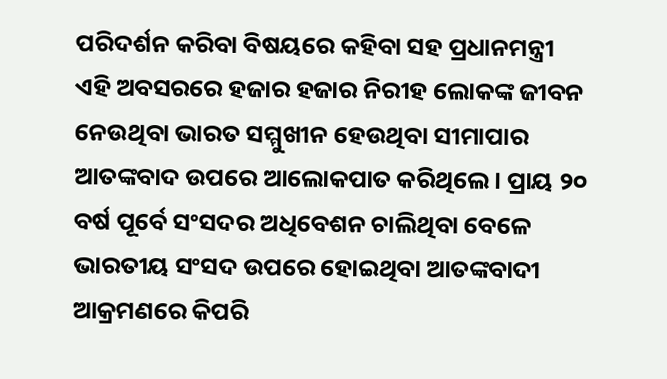ପରିଦର୍ଶନ କରିବା ବିଷୟରେ କହିବା ସହ ପ୍ରଧାନମନ୍ତ୍ରୀ ଏହି ଅବସରରେ ହଜାର ହଜାର ନିରୀହ ଲୋକଙ୍କ ଜୀବନ ନେଉଥିବା ଭାରତ ସମ୍ମୁଖୀନ ହେଉଥିବା ସୀମାପାର ଆତଙ୍କବାଦ ଉପରେ ଆଲୋକପାତ କରିଥିଲେ । ପ୍ରାୟ ୨୦ ବର୍ଷ ପୂର୍ବେ ସଂସଦର ଅଧିବେଶନ ଚାଲିଥିବା ବେଳେ ଭାରତୀୟ ସଂସଦ ଉପରେ ହୋଇଥିବା ଆତଙ୍କବାଦୀ ଆକ୍ରମଣରେ କିପରି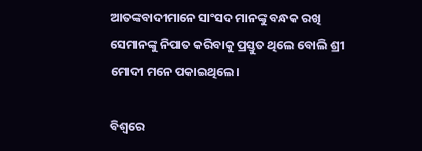ଆତଙ୍କବାଦୀମାନେ ସାଂସଦ ମାନଙ୍କୁ ବନ୍ଧକ ରଖି ସେମାନଙ୍କୁ ନିପାତ କରିବାକୁ ପ୍ରସ୍ତୁତ ଥିଲେ ବୋଲି ଶ୍ରୀ ମୋଦୀ ମନେ ପକାଇଥିଲେ।

ବିଶ୍ୱରେ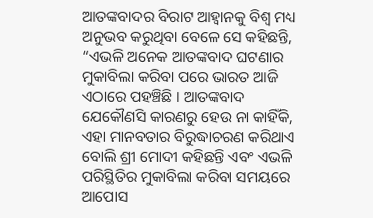ଆତଙ୍କବାଦର ବିରାଟ ଆହ୍ୱାନକୁ ବିଶ୍ୱ ମଧ୍ୟ ଅନୁଭବ କରୁଥିବା ବେଳେ ସେ କହିଛନ୍ତି, “ଏଭଳି ଅନେକ ଆତଙ୍କବାଦ ଘଟଣାର ମୁକାବିଲା କରିବା ପରେ ଭାରତ ଆଜି ଏଠାରେ ପହଞ୍ଚିଛି । ଆତଙ୍କବାଦ ଯେକୌଣସି କାରଣରୁ ହେଉ ନା କାହିଁକି, ଏହା ମାନବତାର ବିରୁଦ୍ଧାଚରଣ କରିଥାଏ ବୋଲି ଶ୍ରୀ ମୋଦୀ କହିଛନ୍ତି ଏବଂ ଏଭଳି ପରିସ୍ଥିତିର ମୁକାବିଲା କରିବା ସମୟରେ ଆପୋସ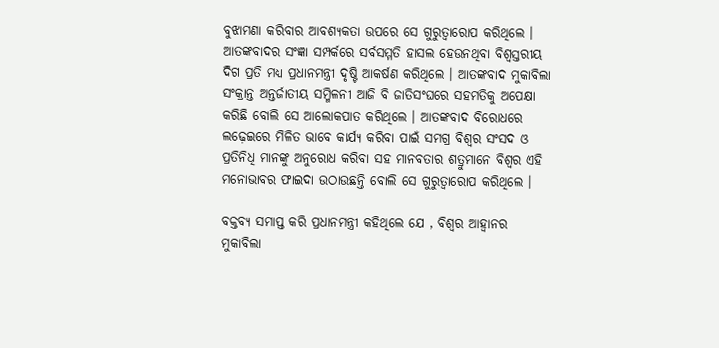ବୁଝାମଣା କରିବାର ଆବଶ୍ୟକତା ଉପରେ ସେ ଗୁରୁତ୍ୱାରୋପ କରିଥିଲେ । ଆତଙ୍କବାଦର ସଂଜ୍ଞା ସମ୍ପର୍କରେ ସର୍ବସମ୍ମତି ହାସଲ ହେଉନଥିବା ବିଶ୍ୱସ୍ତରୀୟ ଦିଗ ପ୍ରତି ମଧ୍ୟ ପ୍ରଧାନମନ୍ତ୍ରୀ ଦୃଷ୍ଟି ଆକର୍ଷଣ କରିଥିଲେ । ଆତଙ୍କବାଦ ମୁକାବିଲା ସଂକ୍ରାନ୍ତ ଅନ୍ତର୍ଜାତୀୟ ସମ୍ମିଳନୀ ଆଜି ବି ଜାତିସଂଘରେ ସହମତିକୁ ଅପେକ୍ଷା କରିଛି ବୋଲି ସେ ଆଲୋକପାତ କରିଥିଲେ । ଆତଙ୍କବାଦ ବିରୋଧରେ ଲଢ଼େଇରେ ମିଳିତ ଭାବେ କାର୍ଯ୍ୟ କରିବା ପାଇଁ ସମଗ୍ର ବିଶ୍ୱର ସଂସଦ ଓ ପ୍ରତିନିଧି ମାନଙ୍କୁ ଅନୁରୋଧ କରିବା ସହ ମାନବତାର ଶତ୍ରୁମାନେ ବିଶ୍ୱର ଏହି ମନୋଭାବର ଫାଇଦା ଉଠାଉଛନ୍ତି ବୋଲି ସେ ଗୁରୁତ୍ୱାରୋପ କରିଥିଲେ ।

ବକ୍ତବ୍ୟ ସମାପ୍ତ କରି ପ୍ରଧାନମନ୍ତ୍ରୀ କହିଥିଲେ ଯେ , ବିଶ୍ୱର ଆହ୍ୱାନର ମୁକାବିଲା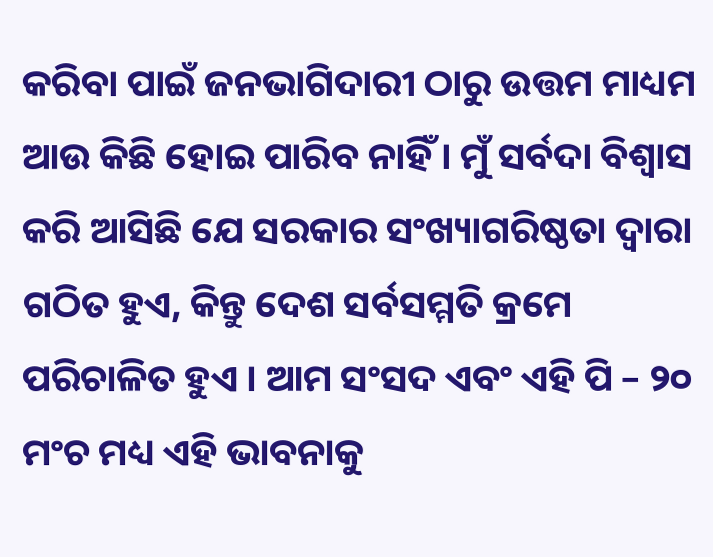କରିବା ପାଇଁ ଜନଭାଗିଦାରୀ ଠାରୁ ଉତ୍ତମ ମାଧ୍ୟମ ଆଉ କିଛି ହୋଇ ପାରିବ ନାହିଁ । ମୁଁ ସର୍ବଦା ବିଶ୍ୱାସ କରି ଆସିଛି ଯେ ସରକାର ସଂଖ୍ୟାଗରିଷ୍ଠତା ଦ୍ୱାରା ଗଠିତ ହୁଏ, କିନ୍ତୁ ଦେଶ ସର୍ବସମ୍ମତି କ୍ରମେ ପରିଚାଳିତ ହୁଏ । ଆମ ସଂସଦ ଏବଂ ଏହି ପି – ୨୦ ମଂଚ ମଧ୍ୟ ଏହି ଭାବନାକୁ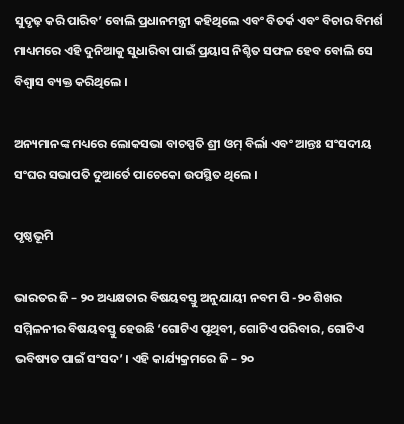ସୁଦୃଢ଼ କରି ପାରିବ’ ବୋଲି ପ୍ରଧାନମନ୍ତ୍ରୀ କହିଥିଲେ ଏବଂ ବିତର୍କ ଏବଂ ବିଚାର ବିମର୍ଶ ମାଧ୍ୟମରେ ଏହି ଦୁନିଆକୁ ସୁଧାରିବା ପାଇଁ ପ୍ରୟାସ ନିଶ୍ଚିତ ସଫଳ ହେବ ବୋଲି ସେ ବିଶ୍ୱାସ ବ୍ୟକ୍ତ କରିଥିଲେ ।

ଅନ୍ୟମାନଙ୍କ ମଧ୍ୟରେ ଲୋକସଭା ବାଚସ୍ପତି ଶ୍ରୀ ଓମ୍ ବିର୍ଲା ଏବଂ ଆନ୍ତଃ ସଂସଦୀୟ ସଂଘର ସଭାପତି ଦୁଆର୍ତେ ପାଚେକୋ ଉପସ୍ଥିତ ଥିଲେ ।

ପୃଷ୍ଠଭୂମି

ଭାରତର ଜି – ୨୦ ଅଧ୍ୟକ୍ଷତାର ବିଷୟବସ୍ତୁ ଅନୁଯାୟୀ ନବମ ପି -୨୦ ଶିଖର ସମ୍ମିଳନୀର ବିଷୟବସ୍ତୁ ହେଉଛି ‘ଗୋଟିଏ ପୃଥିବୀ, ଗୋଟିଏ ପରିବାର, ଗୋଟିଏ ଭବିଷ୍ୟତ ପାଇଁ ସଂସଦ’ । ଏହି କାର୍ଯ୍ୟକ୍ରମରେ ଜି – ୨୦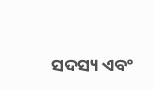ସଦସ୍ୟ ଏବଂ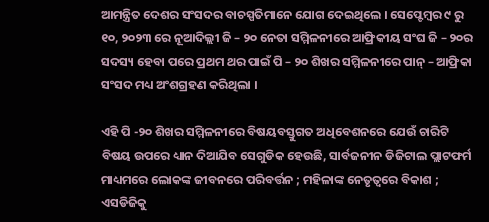ଆମନ୍ତ୍ରିତ ଦେଶର ସଂସଦର ବାଚସ୍ପତିମାନେ ଯୋଗ ଦେଇଥିଲେ । ସେପ୍ଟେମ୍ବର ୯ ରୁ ୧୦, ୨୦୨୩ ରେ ନୂଆଦିଲ୍ଲୀ ଜି – ୨୦ ନେତା ସମ୍ମିଳନୀରେ ଆଫ୍ରିକୀୟ ସଂଘ ଜି – ୨୦ର ସଦସ୍ୟ ହେବା ପରେ ପ୍ରଥମ ଥର ପାଇଁ ପି – ୨୦ ଶିଖର ସମ୍ମିଳନୀରେ ପାନ୍ – ଆଫ୍ରିକା ସଂସଦ ମଧ୍ୟ ଅଂଶଗ୍ରହଣ କରିଥିଲା ।

ଏହି ପି -୨୦ ଶିଖର ସମ୍ମିଳନୀରେ ବିଷୟବସ୍ତୁଗତ ଅଧିବେଶନରେ ଯେଉଁ ଚାରିଟି ବିଷୟ ଉପରେ ଧ୍ୟାନ ଦିଆଯିବ ସେଗୁଡିକ ହେଉଛି, ସାର୍ବଜନୀନ ଡିଜିଟାଲ ପ୍ଲାଟଫର୍ମ ମାଧ୍ୟମରେ ଲୋକଙ୍କ ଜୀବନରେ ପରିବର୍ତ୍ତନ ; ମହିଳାଙ୍କ ନେତୃତ୍ୱରେ ବିକାଶ ; ଏସଡିଜିକୁ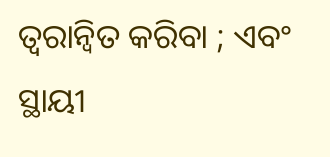ତ୍ୱରାନ୍ୱିତ କରିବା ; ଏବଂ ସ୍ଥାୟୀ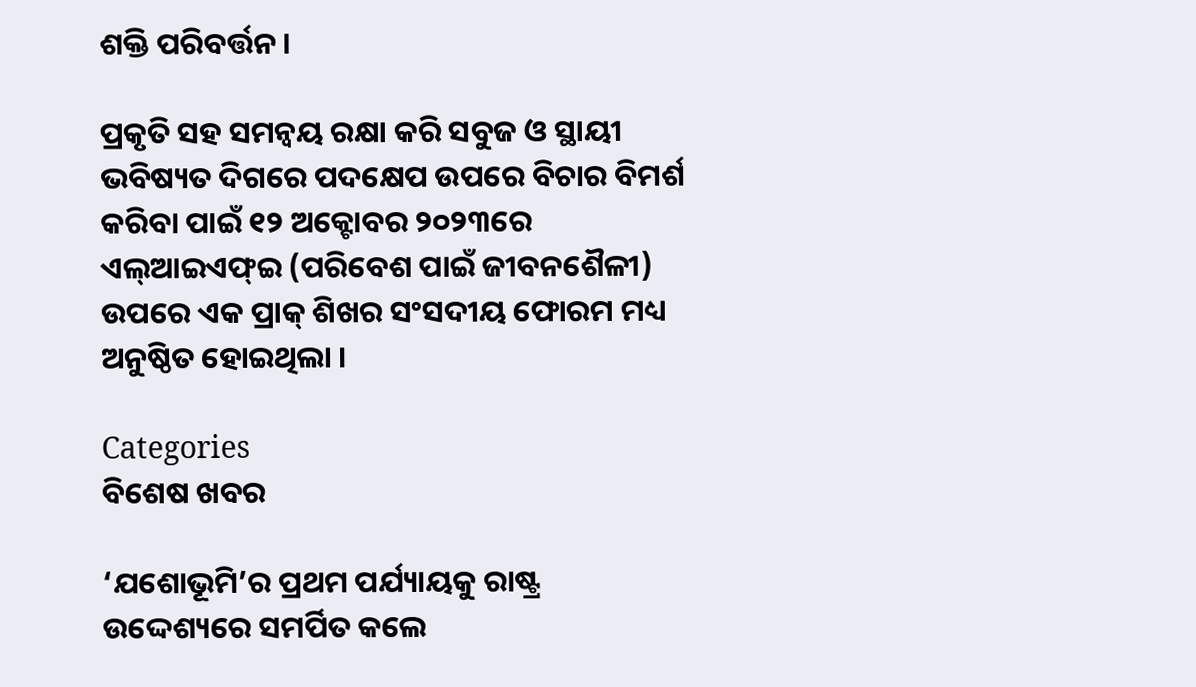ଶକ୍ତି ପରିବର୍ତ୍ତନ ।

ପ୍ରକୃତି ସହ ସମନ୍ୱୟ ରକ୍ଷା କରି ସବୁଜ ଓ ସ୍ଥାୟୀ ଭବିଷ୍ୟତ ଦିଗରେ ପଦକ୍ଷେପ ଉପରେ ବିଚାର ବିମର୍ଶ କରିବା ପାଇଁ ୧୨ ଅକ୍ଟୋବର ୨୦୨୩ରେ ଏଲ୍ଆଇଏଫ୍ଇ (ପରିବେଶ ପାଇଁ ଜୀବନଶୈଳୀ) ଉପରେ ଏକ ପ୍ରାକ୍ ଶିଖର ସଂସଦୀୟ ଫୋରମ ମଧ୍ୟ ଅନୁଷ୍ଠିତ ହୋଇଥିଲା ।

Categories
ବିଶେଷ ଖବର

‘ଯଶୋଭୂମି’ର ପ୍ରଥମ ପର୍ଯ୍ୟାୟକୁ ରାଷ୍ଟ୍ର ଉଦ୍ଦେଶ୍ୟରେ ସମର୍ପିତ କଲେ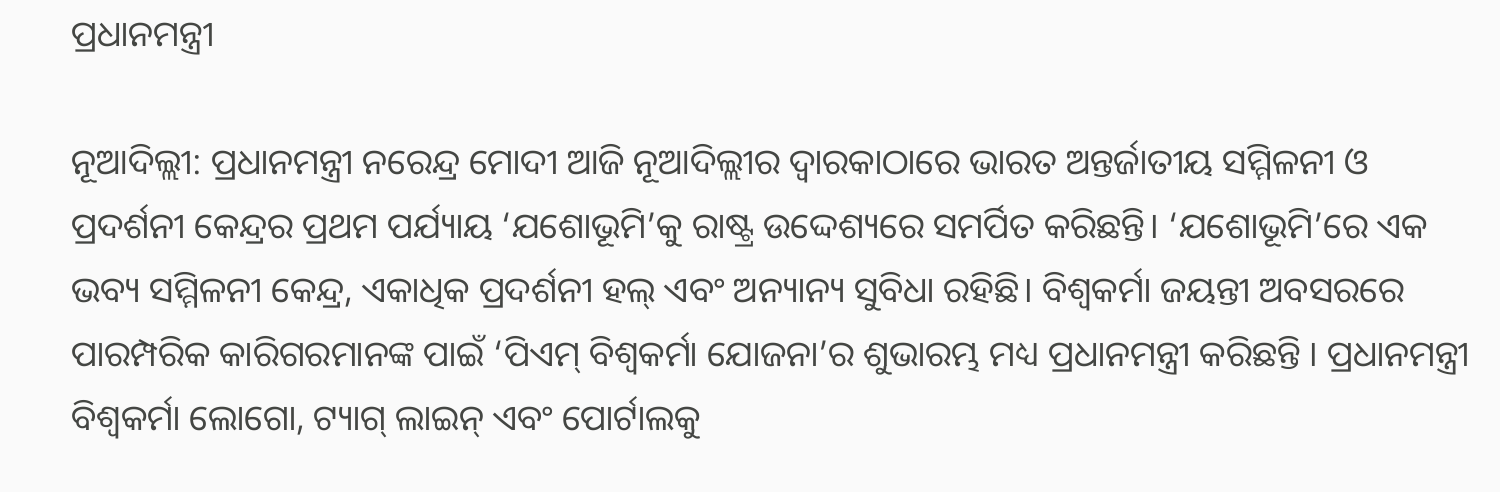ପ୍ରଧାନମନ୍ତ୍ରୀ

ନୂଆଦିଲ୍ଲୀ: ପ୍ରଧାନମନ୍ତ୍ରୀ ନରେନ୍ଦ୍ର ମୋଦୀ ଆଜି ନୂଆଦିଲ୍ଲୀର ଦ୍ୱାରକାଠାରେ ଭାରତ ଅନ୍ତର୍ଜାତୀୟ ସମ୍ମିଳନୀ ଓ ପ୍ରଦର୍ଶନୀ କେନ୍ଦ୍ରର ପ୍ରଥମ ପର୍ଯ୍ୟାୟ ‘ଯଶୋଭୂମି’କୁ ରାଷ୍ଟ୍ର ଉଦ୍ଦେଶ୍ୟରେ ସମର୍ପିତ କରିଛନ୍ତି। ‘ଯଶୋଭୂମି’ରେ ଏକ ଭବ୍ୟ ସମ୍ମିଳନୀ କେନ୍ଦ୍ର, ଏକାଧିକ ପ୍ରଦର୍ଶନୀ ହଲ୍ ଏବଂ ଅନ୍ୟାନ୍ୟ ସୁବିଧା ରହିଛି। ବିଶ୍ୱକର୍ମା ଜୟନ୍ତୀ ଅବସରରେ ପାରମ୍ପରିକ କାରିଗରମାନଙ୍କ ପାଇଁ ‘ପିଏମ୍ ବିଶ୍ୱକର୍ମା ଯୋଜନା’ର ଶୁଭାରମ୍ଭ ମଧ୍ୟ ପ୍ରଧାନମନ୍ତ୍ରୀ କରିଛନ୍ତି । ପ୍ରଧାନମନ୍ତ୍ରୀ ବିଶ୍ୱକର୍ମା ଲୋଗୋ, ଟ୍ୟାଗ୍ ଲାଇନ୍ ଏବଂ ପୋର୍ଟାଲକୁ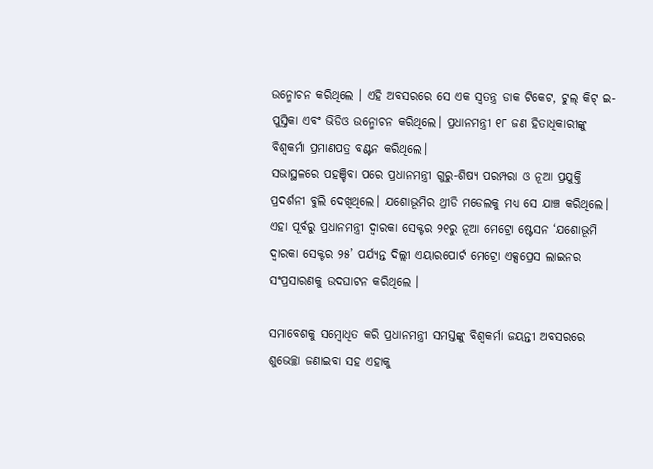ଉନ୍ମୋଚନ କରିଥିଲେ । ଏହି ଅବସରରେ ସେ ଏକ ସ୍ୱତନ୍ତ୍ର ଡାକ ଟିକେଟ, ଟୁଲ୍ କିଟ୍ ଇ-ପୁସ୍ତିକା ଏବଂ ଭିଡିଓ ଉନ୍ମୋଚନ କରିଥିଲେ। ପ୍ରଧାନମନ୍ତ୍ରୀ ୧୮ ଜଣ ହିତାଧିକାରୀଙ୍କୁ ବିଶ୍ୱକର୍ମା ପ୍ରମାଣପତ୍ର ବଣ୍ଟନ କରିଥିଲେ।
ସଭାସ୍ଥଳରେ ପହଞ୍ଚିବା ପରେ ପ୍ରଧାନମନ୍ତ୍ରୀ ଗୁରୁ-ଶିଷ୍ୟ ପରମ୍ପରା ଓ ନୂଆ ପ୍ରଯୁକ୍ତି ପ୍ରଦର୍ଶନୀ ବୁଲି ଦେଖିଥିଲେ। ଯଶୋଭୂମିର ଥ୍ରୀଡି ମଡେଲକୁ ମଧ୍ୟ ସେ ଯାଞ୍ଚ କରିଥିଲେ। ଏହା ପୂର୍ବରୁ ପ୍ରଧାନମନ୍ତ୍ରୀ ଦ୍ୱାରକା ସେକ୍ଟର ୨୧ରୁ ନୂଆ ମେଟ୍ରୋ ଷ୍ଟେସନ ‘ଯଶୋଭୂମି ଦ୍ୱାରକା ସେକ୍ଟର ୨୫’ ପର୍ଯ୍ୟନ୍ତ ଦିଲ୍ଲୀ ଏୟାରପୋର୍ଟ ମେଟ୍ରୋ ଏକ୍ସପ୍ରେସ ଲାଇନର ସଂପ୍ରସାରଣକୁ ଉଦଘାଟନ କରିଥିଲେ ।

ସମାବେଶକୁ ସମ୍ବୋଧିତ କରି ପ୍ରଧାନମନ୍ତ୍ରୀ ସମସ୍ତଙ୍କୁ ବିଶ୍ୱକର୍ମା ଜୟନ୍ତୀ ଅବସରରେ ଶୁଭେଚ୍ଛା ଜଣାଇବା ସହ ଏହାକୁ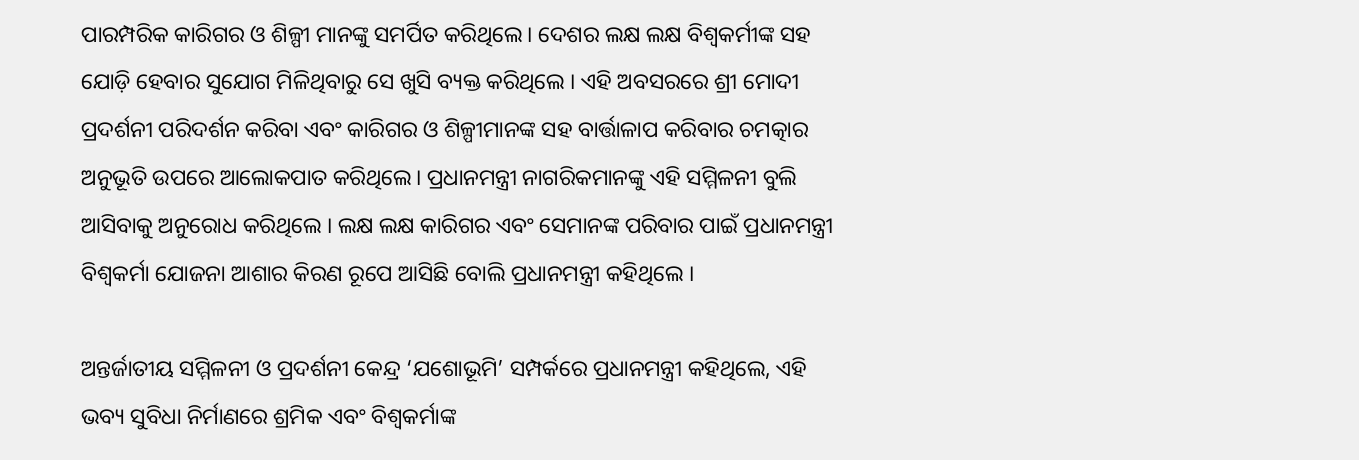ପାରମ୍ପରିକ କାରିଗର ଓ ଶିଳ୍ପୀ ମାନଙ୍କୁ ସମର୍ପିତ କରିଥିଲେ। ଦେଶର ଲକ୍ଷ ଲକ୍ଷ ବିଶ୍ୱକର୍ମୀଙ୍କ ସହ ଯୋଡ଼ି ହେବାର ସୁଯୋଗ ମିଳିଥିବାରୁ ସେ ଖୁସି ବ୍ୟକ୍ତ କରିଥିଲେ । ଏହି ଅବସରରେ ଶ୍ରୀ ମୋଦୀ ପ୍ରଦର୍ଶନୀ ପରିଦର୍ଶନ କରିବା ଏବଂ କାରିଗର ଓ ଶିଳ୍ପୀମାନଙ୍କ ସହ ବାର୍ତ୍ତାଳାପ କରିବାର ଚମତ୍କାର ଅନୁଭୂତି ଉପରେ ଆଲୋକପାତ କରିଥିଲେ। ପ୍ରଧାନମନ୍ତ୍ରୀ ନାଗରିକମାନଙ୍କୁ ଏହି ସମ୍ମିଳନୀ ବୁଲି ଆସିବାକୁ ଅନୁରୋଧ କରିଥିଲେ । ଲକ୍ଷ ଲକ୍ଷ କାରିଗର ଏବଂ ସେମାନଙ୍କ ପରିବାର ପାଇଁ ପ୍ରଧାନମନ୍ତ୍ରୀ ବିଶ୍ୱକର୍ମା ଯୋଜନା ଆଶାର କିରଣ ରୂପେ ଆସିଛି ବୋଲି ପ୍ରଧାନମନ୍ତ୍ରୀ କହିଥିଲେ ।

ଅନ୍ତର୍ଜାତୀୟ ସମ୍ମିଳନୀ ଓ ପ୍ରଦର୍ଶନୀ କେନ୍ଦ୍ର ‘ଯଶୋଭୂମି’ ସମ୍ପର୍କରେ ପ୍ରଧାନମନ୍ତ୍ରୀ କହିଥିଲେ, ଏହି ଭବ୍ୟ ସୁବିଧା ନିର୍ମାଣରେ ଶ୍ରମିକ ଏବଂ ବିଶ୍ୱକର୍ମାଙ୍କ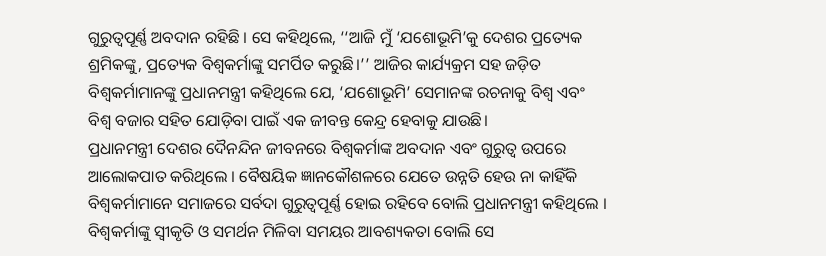ଗୁରୁତ୍ୱପୂର୍ଣ୍ଣ ଅବଦାନ ରହିଛି । ସେ କହିଥିଲେ, ‘‘ଆଜି ମୁଁ ‘ଯଶୋଭୂମି’କୁ ଦେଶର ପ୍ରତ୍ୟେକ ଶ୍ରମିକଙ୍କୁ, ପ୍ରତ୍ୟେକ ବିଶ୍ୱକର୍ମାଙ୍କୁ ସମର୍ପିତ କରୁଛି।’’ ଆଜିର କାର୍ଯ୍ୟକ୍ରମ ସହ ଜଡ଼ିତ ବିଶ୍ୱକର୍ମାମାନଙ୍କୁ ପ୍ରଧାନମନ୍ତ୍ରୀ କହିଥିଲେ ଯେ, ‘ଯଶୋଭୂମି’ ସେମାନଙ୍କ ରଚନାକୁ ବିଶ୍ୱ ଏବଂ ବିଶ୍ୱ ବଜାର ସହିତ ଯୋଡ଼ିବା ପାଇଁ ଏକ ଜୀବନ୍ତ କେନ୍ଦ୍ର ହେବାକୁ ଯାଉଛି।
ପ୍ରଧାନମନ୍ତ୍ରୀ ଦେଶର ଦୈନନ୍ଦିନ ଜୀବନରେ ବିଶ୍ୱକର୍ମାଙ୍କ ଅବଦାନ ଏବଂ ଗୁରୁତ୍ୱ ଉପରେ ଆଲୋକପାତ କରିଥିଲେ । ବୈଷୟିକ ଜ୍ଞାନକୌଶଳରେ ଯେତେ ଉନ୍ନତି ହେଉ ନା କାହିଁକି ବିଶ୍ୱକର୍ମାମାନେ ସମାଜରେ ସର୍ବଦା ଗୁରୁତ୍ୱପୂର୍ଣ୍ଣ ହୋଇ ରହିବେ ବୋଲି ପ୍ରଧାନମନ୍ତ୍ରୀ କହିଥିଲେ । ବିଶ୍ୱକର୍ମାଙ୍କୁ ସ୍ୱୀକୃତି ଓ ସମର୍ଥନ ମିଳିବା ସମୟର ଆବଶ୍ୟକତା ବୋଲି ସେ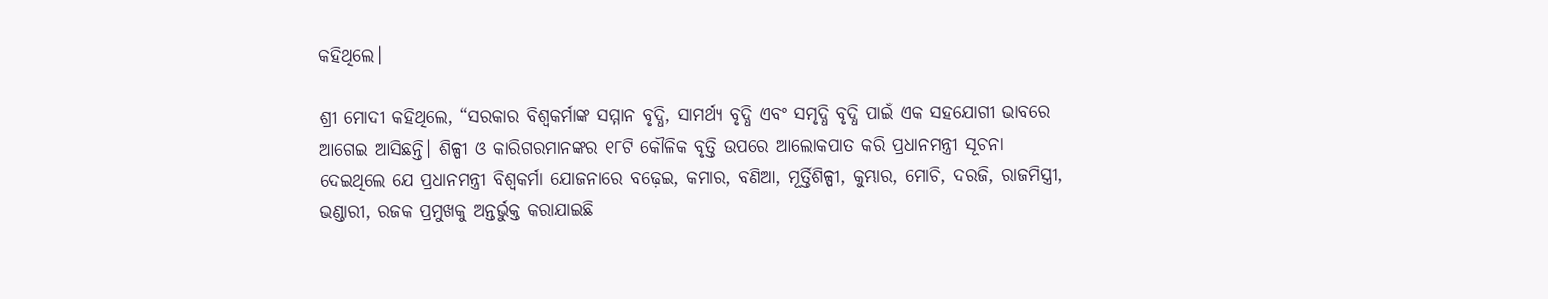କହିଥିଲେ।

ଶ୍ରୀ ମୋଦୀ କହିଥିଲେ, “ସରକାର ବିଶ୍ୱକର୍ମାଙ୍କ ସମ୍ମାନ ବୃଦ୍ଧି, ସାମର୍ଥ୍ୟ ବୃଦ୍ଧି ଏବଂ ସମୃଦ୍ଧି ବୃଦ୍ଧି ପାଇଁ ଏକ ସହଯୋଗୀ ଭାବରେ ଆଗେଇ ଆସିଛନ୍ତି। ଶିଳ୍ପୀ ଓ କାରିଗରମାନଙ୍କର ୧୮ଟି କୌଳିକ ବୃତ୍ତି ଉପରେ ଆଲୋକପାତ କରି ପ୍ରଧାନମନ୍ତ୍ରୀ ସୂଚନା ଦେଇଥିଲେ ଯେ ପ୍ରଧାନମନ୍ତ୍ରୀ ବିଶ୍ୱକର୍ମା ଯୋଜନାରେ ବଢ଼େଇ, କମାର, ବଣିଆ, ମୂର୍ତ୍ତିଶିଳ୍ପୀ, କୁମ୍ଭାର, ମୋଚି, ଦରଜି, ରାଜମିସ୍ତ୍ରୀ, ଭଣ୍ଡାରୀ, ରଜକ ପ୍ରମୁଖକୁ ଅନ୍ତର୍ଭୁକ୍ତ କରାଯାଇଛି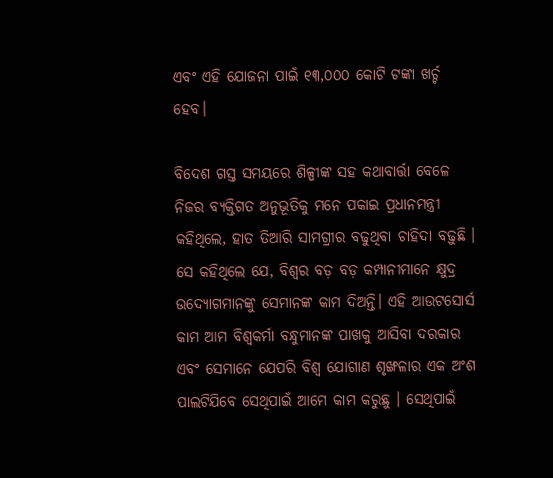ଏବଂ ଏହି ଯୋଜନା ପାଇଁ ୧୩,୦୦୦ କୋଟି ଟଙ୍କା ଖର୍ଚ୍ଚ ହେବ।

ବିଦେଶ ଗସ୍ତ ସମୟରେ ଶିଳ୍ପୀଙ୍କ ସହ କଥାବାର୍ତ୍ତା ବେଳେ ନିଜର ବ୍ୟକ୍ତିଗତ ଅନୁଭୂତିକୁ ମନେ ପକାଇ ପ୍ରଧାନମନ୍ତ୍ରୀ କହିଥିଲେ, ହାତ ତିଆରି ସାମଗ୍ରୀର ବଢୁଥିବା ଚାହିଦା ବଢ଼ୁଛି । ସେ କହିଥିଲେ ଯେ, ବିଶ୍ୱର ବଡ଼ ବଡ଼ କମ୍ପାନୀମାନେ କ୍ଷୁଦ୍ର ଉଦ୍ୟୋଗମାନଙ୍କୁ ସେମାନଙ୍କ କାମ ଦିଅନ୍ତି। ଏହି ଆଉଟସୋର୍ସ କାମ ଆମ ବିଶ୍ୱକର୍ମା ବନ୍ଧୁମାନଙ୍କ ପାଖକୁ ଆସିବା ଦରକାର ଏବଂ ସେମାନେ ଯେପରି ବିଶ୍ୱ ଯୋଗାଣ ଶୃଙ୍ଖଳାର ଏକ ଅଂଶ ପାଲଟିଯିବେ ସେଥିପାଇଁ ଆମେ କାମ କରୁଛୁ । ସେଥିପାଇଁ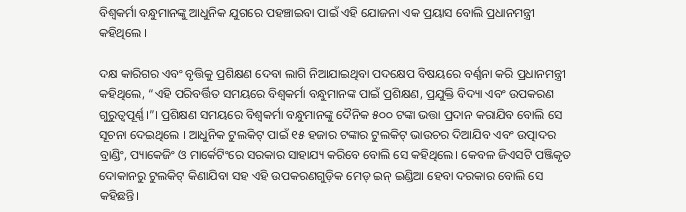ବିଶ୍ୱକର୍ମା ବନ୍ଧୁମାନଙ୍କୁ ଆଧୁନିକ ଯୁଗରେ ପହଞ୍ଚାଇବା ପାଇଁ ଏହି ଯୋଜନା ଏକ ପ୍ରୟାସ ବୋଲି ପ୍ରଧାନମନ୍ତ୍ରୀ କହିଥିଲେ ।

ଦକ୍ଷ କାରିଗର ଏବଂ ବୃତ୍ତିକୁ ପ୍ରଶିକ୍ଷଣ ଦେବା ଲାଗି ନିଆଯାଇଥିବା ପଦକ୍ଷେପ ବିଷୟରେ ବର୍ଣ୍ଣନା କରି ପ୍ରଧାନମନ୍ତ୍ରୀ କହିଥିଲେ, “ଏହି ପରିବର୍ତ୍ତିତ ସମୟରେ ବିଶ୍ୱକର୍ମା ବନ୍ଧୁମାନଙ୍କ ପାଇଁ ପ୍ରଶିକ୍ଷଣ, ପ୍ରଯୁକ୍ତି ବିଦ୍ୟା ଏବଂ ଉପକରଣ ଗୁରୁତ୍ୱପୂର୍ଣ୍ଣ।”। ପ୍ରଶିକ୍ଷଣ ସମୟରେ ବିଶ୍ୱକର୍ମା ବନ୍ଧୁମାନଙ୍କୁ ଦୈନିକ ୫୦୦ ଟଙ୍କା ଭତ୍ତା ପ୍ରଦାନ କରାଯିବ ବୋଲି ସେ ସୂଚନା ଦେଇଥିଲେ । ଆଧୁନିକ ଟୁଲକିଟ୍ ପାଇଁ ୧୫ ହଜାର ଟଙ୍କାର ଟୁଲକିଟ୍ ଭାଉଚର ଦିଆଯିବ ଏବଂ ଉତ୍ପାଦର ବ୍ରାଣ୍ଡିଂ, ପ୍ୟାକେଜିଂ ଓ ମାର୍କେଟିଂରେ ସରକାର ସାହାଯ୍ୟ କରିବେ ବୋଲି ସେ କହିଥିଲେ। କେବଳ ଜିଏସଟି ପଞ୍ଜିକୃତ ଦୋକାନରୁ ଟୁଲକିଟ୍ କିଣାଯିବା ସହ ଏହି ଉପକରଣଗୁଡ଼ିକ ମେଡ୍ ଇନ୍ ଇଣ୍ଡିଆ ହେବା ଦରକାର ବୋଲି ସେ କହିଛନ୍ତି।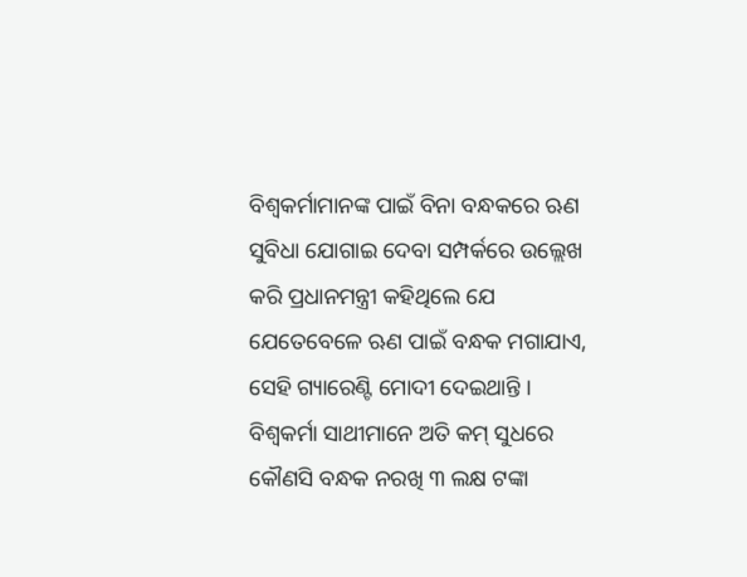ବିଶ୍ୱକର୍ମାମାନଙ୍କ ପାଇଁ ବିନା ବନ୍ଧକରେ ଋଣ ସୁବିଧା ଯୋଗାଇ ଦେବା ସମ୍ପର୍କରେ ଉଲ୍ଲେଖ କରି ପ୍ରଧାନମନ୍ତ୍ରୀ କହିଥିଲେ ଯେ ଯେତେବେଳେ ଋଣ ପାଇଁ ବନ୍ଧକ ମଗାଯାଏ, ସେହି ଗ୍ୟାରେଣ୍ଟି ମୋଦୀ ଦେଇଥାନ୍ତି । ବିଶ୍ୱକର୍ମା ସାଥୀମାନେ ଅତି କମ୍ ସୁଧରେ କୌଣସି ବନ୍ଧକ ନରଖି ୩ ଲକ୍ଷ ଟଙ୍କା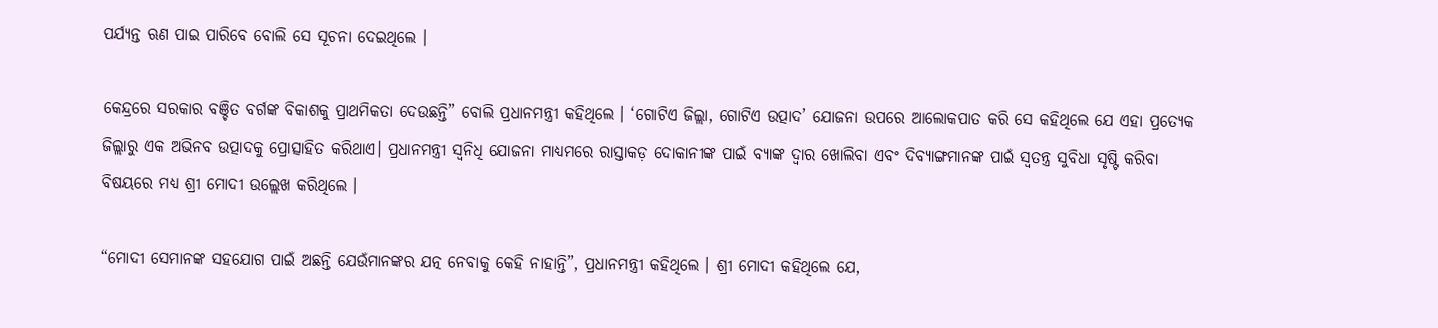ପର୍ଯ୍ୟନ୍ତ ଋଣ ପାଇ ପାରିବେ ବୋଲି ସେ ସୂଚନା ଦେଇଥିଲେ ।

କେନ୍ଦ୍ରରେ ସରକାର ବଞ୍ଚିତ ବର୍ଗଙ୍କ ବିକାଶକୁ ପ୍ରାଥମିକତା ଦେଉଛନ୍ତି” ବୋଲି ପ୍ରଧାନମନ୍ତ୍ରୀ କହିଥିଲେ । ‘ଗୋଟିଏ ଜିଲ୍ଲା, ଗୋଟିଏ ଉତ୍ପାଦ’ ଯୋଜନା ଉପରେ ଆଲୋକପାତ କରି ସେ କହିଥିଲେ ଯେ ଏହା ପ୍ରତ୍ୟେକ ଜିଲ୍ଲାରୁ ଏକ ଅଭିନବ ଉତ୍ପାଦକୁ ପ୍ରୋତ୍ସାହିତ କରିଥାଏ। ପ୍ରଧାନମନ୍ତ୍ରୀ ସ୍ୱନିଧି ଯୋଜନା ମାଧ୍ୟମରେ ରାସ୍ତାକଡ଼ ଦୋକାନୀଙ୍କ ପାଇଁ ବ୍ୟାଙ୍କ ଦ୍ୱାର ଖୋଲିବା ଏବଂ ଦିବ୍ୟାଙ୍ଗମାନଙ୍କ ପାଇଁ ସ୍ୱତନ୍ତ୍ର ସୁବିଧା ସୃଷ୍ଟି କରିବା ବିଷୟରେ ମଧ୍ୟ ଶ୍ରୀ ମୋଦୀ ଉଲ୍ଲେଖ କରିଥିଲେ ।

“ମୋଦୀ ସେମାନଙ୍କ ସହଯୋଗ ପାଇଁ ଅଛନ୍ତି ଯେଉଁମାନଙ୍କର ଯତ୍ନ ନେବାକୁ କେହି ନାହାନ୍ତି”, ପ୍ରଧାନମନ୍ତ୍ରୀ କହିଥିଲେ । ଶ୍ରୀ ମୋଦୀ କହିଥିଲେ ଯେ,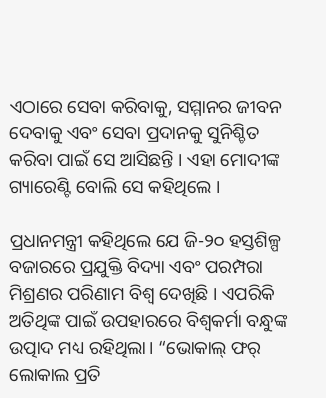ଏଠାରେ ସେବା କରିବାକୁ, ସମ୍ମାନର ଜୀବନ ଦେବାକୁ ଏବଂ ସେବା ପ୍ରଦାନକୁ ସୁନିଶ୍ଚିତ କରିବା ପାଇଁ ସେ ଆସିଛନ୍ତି । ଏହା ମୋଦୀଙ୍କ ଗ୍ୟାରେଣ୍ଟି ବୋଲି ସେ କହିଥିଲେ ।

ପ୍ରଧାନମନ୍ତ୍ରୀ କହିଥିଲେ ଯେ ଜି-୨୦ ହସ୍ତଶିଳ୍ପ ବଜାରରେ ପ୍ରଯୁକ୍ତି ବିଦ୍ୟା ଏବଂ ପରମ୍ପରା ମିଶ୍ରଣର ପରିଣାମ ବିଶ୍ୱ ଦେଖିଛି । ଏପରିକି ଅତିଥିଙ୍କ ପାଇଁ ଉପହାରରେ ବିଶ୍ୱକର୍ମା ବନ୍ଧୁଙ୍କ ଉତ୍ପାଦ ମଧ୍ୟ ରହିଥିଲା। “ଭୋକାଲ୍ ଫର୍ ଲୋକାଲ ପ୍ରତି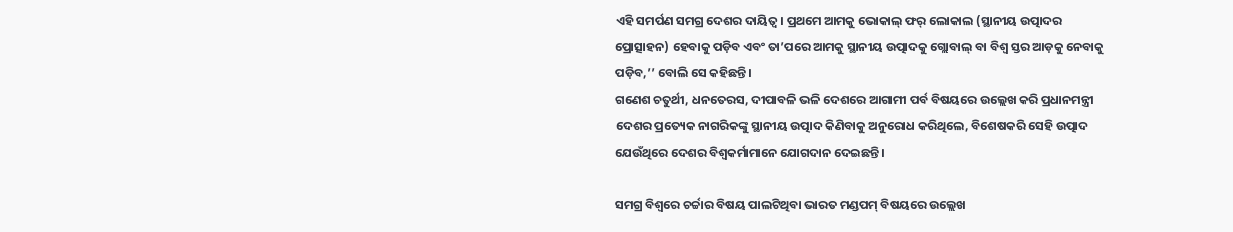ଏହି ସମର୍ପଣ ସମଗ୍ର ଦେଶର ଦାୟିତ୍ୱ। ପ୍ରଥମେ ଆମକୁ ଭୋକାଲ୍ ଫର୍ ଲୋକାଲ (ସ୍ଥାନୀୟ ଉତ୍ପାଦର ପ୍ରୋତ୍ସାହନ) ହେବାକୁ ପଡ଼ିବ ଏବଂ ତା’ପରେ ଆମକୁ ସ୍ଥାନୀୟ ଉତ୍ପାଦକୁ ଗ୍ଲୋବାଲ୍ ବା ବିଶ୍ୱ ସ୍ତର ଆଡ଼କୁ ନେବାକୁ ପଡ଼ିବ,’’ ବୋଲି ସେ କହିଛନ୍ତି।
ଗଣେଶ ଚତୁର୍ଥୀ, ଧନତେରସ, ଦୀପାବଳି ଭଳି ଦେଶରେ ଆଗାମୀ ପର୍ବ ବିଷୟରେ ଉଲ୍ଲେଖ କରି ପ୍ରଧାନମନ୍ତ୍ରୀ ଦେଶର ପ୍ରତ୍ୟେକ ନାଗରିକଙ୍କୁ ସ୍ଥାନୀୟ ଉତ୍ପାଦ କିଣିବାକୁ ଅନୁରୋଧ କରିଥିଲେ, ବିଶେଷକରି ସେହି ଉତ୍ପାଦ ଯେଉଁଥିରେ ଦେଶର ବିଶ୍ୱକର୍ମାମାନେ ଯୋଗଦାନ ଦେଇଛନ୍ତି ।

ସମଗ୍ର ବିଶ୍ୱରେ ଚର୍ଚ୍ଚାର ବିଷୟ ପାଲଟିଥିବା ଭାରତ ମଣ୍ଡପମ୍ ବିଷୟରେ ଉଲ୍ଲେଖ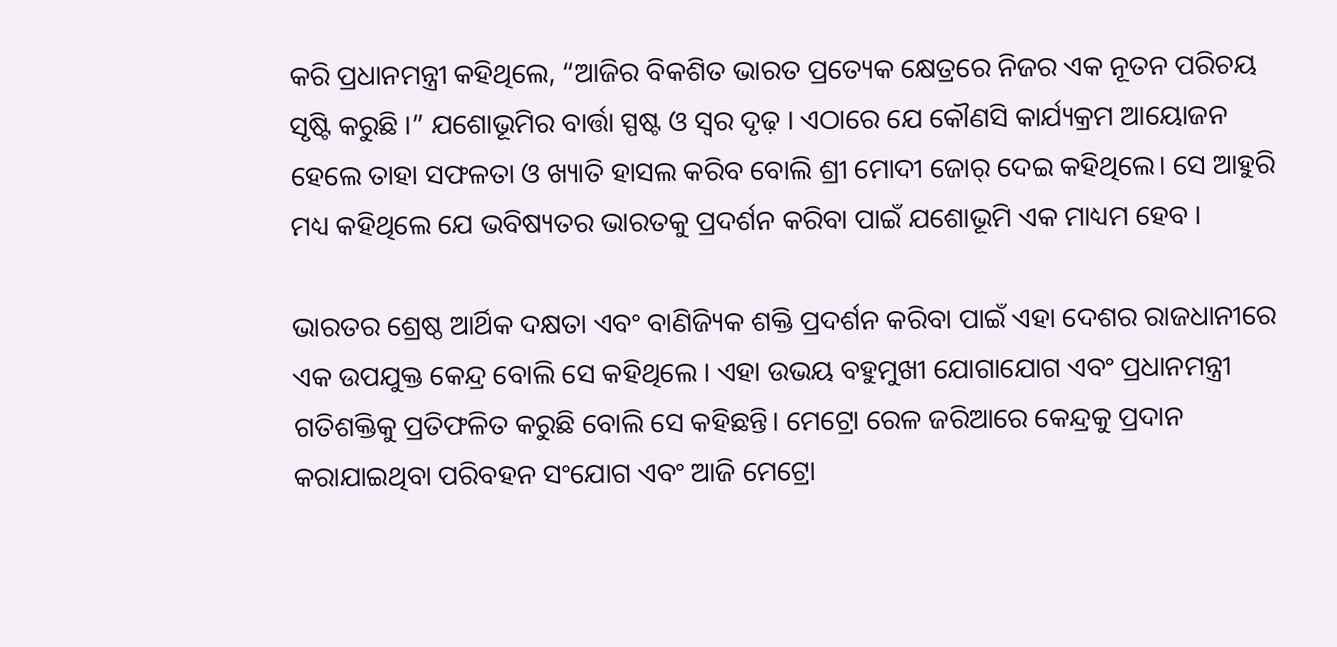କରି ପ୍ରଧାନମନ୍ତ୍ରୀ କହିଥିଲେ, “ଆଜିର ବିକଶିତ ଭାରତ ପ୍ରତ୍ୟେକ କ୍ଷେତ୍ରରେ ନିଜର ଏକ ନୂତନ ପରିଚୟ ସୃଷ୍ଟି କରୁଛି ।” ଯଶୋଭୂମିର ବାର୍ତ୍ତା ସ୍ପଷ୍ଟ ଓ ସ୍ୱର ଦୃଢ଼ । ଏଠାରେ ଯେ କୌଣସି କାର୍ଯ୍ୟକ୍ରମ ଆୟୋଜନ ହେଲେ ତାହା ସଫଳତା ଓ ଖ୍ୟାତି ହାସଲ କରିବ ବୋଲି ଶ୍ରୀ ମୋଦୀ ଜୋର୍ ଦେଇ କହିଥିଲେ। ସେ ଆହୁରି ମଧ୍ୟ କହିଥିଲେ ଯେ ଭବିଷ୍ୟତର ଭାରତକୁ ପ୍ରଦର୍ଶନ କରିବା ପାଇଁ ଯଶୋଭୂମି ଏକ ମାଧ୍ୟମ ହେବ ।

ଭାରତର ଶ୍ରେଷ୍ଠ ଆର୍ଥିକ ଦକ୍ଷତା ଏବଂ ବାଣିଜ୍ୟିକ ଶକ୍ତି ପ୍ରଦର୍ଶନ କରିବା ପାଇଁ ଏହା ଦେଶର ରାଜଧାନୀରେ ଏକ ଉପଯୁକ୍ତ କେନ୍ଦ୍ର ବୋଲି ସେ କହିଥିଲେ । ଏହା ଉଭୟ ବହୁମୁଖୀ ଯୋଗାଯୋଗ ଏବଂ ପ୍ରଧାନମନ୍ତ୍ରୀ ଗତିଶକ୍ତିକୁ ପ୍ରତିଫଳିତ କରୁଛି ବୋଲି ସେ କହିଛନ୍ତି। ମେଟ୍ରୋ ରେଳ ଜରିଆରେ କେନ୍ଦ୍ରକୁ ପ୍ରଦାନ କରାଯାଇଥିବା ପରିବହନ ସଂଯୋଗ ଏବଂ ଆଜି ମେଟ୍ରୋ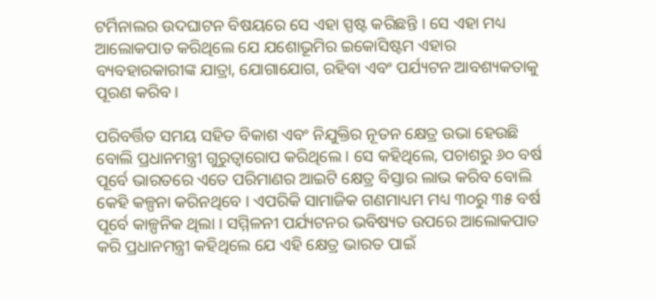ଟର୍ମିନାଲର ଉଦଘାଟନ ବିଷୟରେ ସେ ଏହା ସ୍ପଷ୍ଟ କରିଛନ୍ତି । ସେ ଏହା ମଧ୍ୟ ଆଲୋକପାତ କରିଥିଲେ ଯେ ଯଶୋଭୂମିର ଇକୋସିଷ୍ଟମ ଏହାର ବ୍ୟବହାରକାରୀଙ୍କ ଯାତ୍ରା, ଯୋଗାଯୋଗ, ରହିବା ଏବଂ ପର୍ଯ୍ୟଟନ ଆବଶ୍ୟକତାକୁ ପୂରଣ କରିବ ।

ପରିବର୍ତ୍ତିତ ସମୟ ସହିତ ବିକାଶ ଏବଂ ନିଯୁକ୍ତିର ନୂତନ କ୍ଷେତ୍ର ଉଭା ହେଉଛି ବୋଲି ପ୍ରଧାନମନ୍ତ୍ରୀ ଗୁରୁତ୍ୱାରୋପ କରିଥିଲେ । ସେ କହିଥିଲେ, ପଚାଶରୁ ୬୦ ବର୍ଷ ପୂର୍ବେ ଭାରତରେ ଏତେ ପରିମାଣର ଆଇଟି କ୍ଷେତ୍ର ବିସ୍ତାର ଲାଭ କରିବ ବୋଲି କେହି କଳ୍ପନା କରିନଥିବେ । ଏପରିକି ସାମାଜିକ ଗଣମାଧ୍ୟମ ମଧ୍ୟ ୩୦ରୁ ୩୫ ବର୍ଷ ପୂର୍ବେ କାଳ୍ପନିକ ଥିଲା । ସମ୍ମିଳନୀ ପର୍ଯ୍ୟଟନର ଭବିଷ୍ୟତ ଉପରେ ଆଲୋକପାତ କରି ପ୍ରଧାନମନ୍ତ୍ରୀ କହିଥିଲେ ଯେ ଏହି କ୍ଷେତ୍ର ଭାରତ ପାଇଁ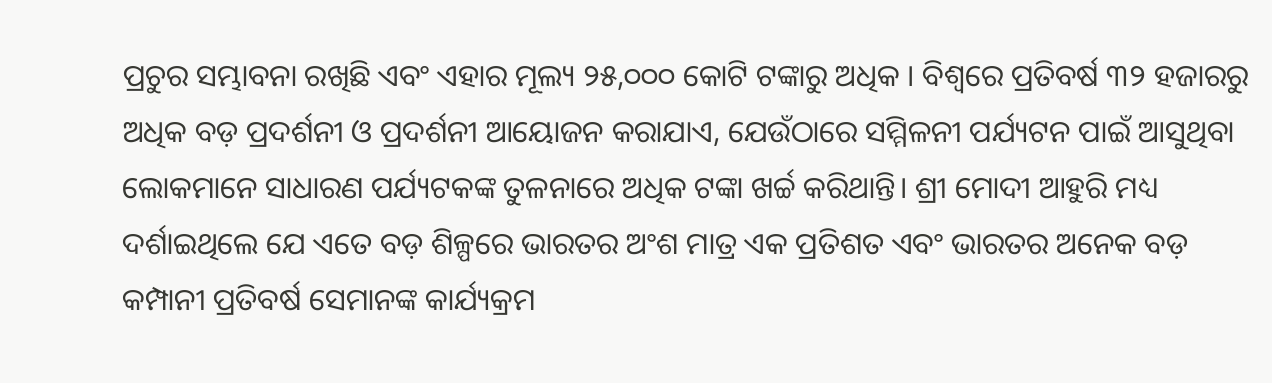ପ୍ରଚୁର ସମ୍ଭାବନା ରଖିଛି ଏବଂ ଏହାର ମୂଲ୍ୟ ୨୫,୦୦୦ କୋଟି ଟଙ୍କାରୁ ଅଧିକ । ବିଶ୍ୱରେ ପ୍ରତିବର୍ଷ ୩୨ ହଜାରରୁ ଅଧିକ ବଡ଼ ପ୍ରଦର୍ଶନୀ ଓ ପ୍ରଦର୍ଶନୀ ଆୟୋଜନ କରାଯାଏ, ଯେଉଁଠାରେ ସମ୍ମିଳନୀ ପର୍ଯ୍ୟଟନ ପାଇଁ ଆସୁଥିବା ଲୋକମାନେ ସାଧାରଣ ପର୍ଯ୍ୟଟକଙ୍କ ତୁଳନାରେ ଅଧିକ ଟଙ୍କା ଖର୍ଚ୍ଚ କରିଥାନ୍ତି। ଶ୍ରୀ ମୋଦୀ ଆହୁରି ମଧ୍ୟ ଦର୍ଶାଇଥିଲେ ଯେ ଏତେ ବଡ଼ ଶିଳ୍ପରେ ଭାରତର ଅଂଶ ମାତ୍ର ଏକ ପ୍ରତିଶତ ଏବଂ ଭାରତର ଅନେକ ବଡ଼ କମ୍ପାନୀ ପ୍ରତିବର୍ଷ ସେମାନଙ୍କ କାର୍ଯ୍ୟକ୍ରମ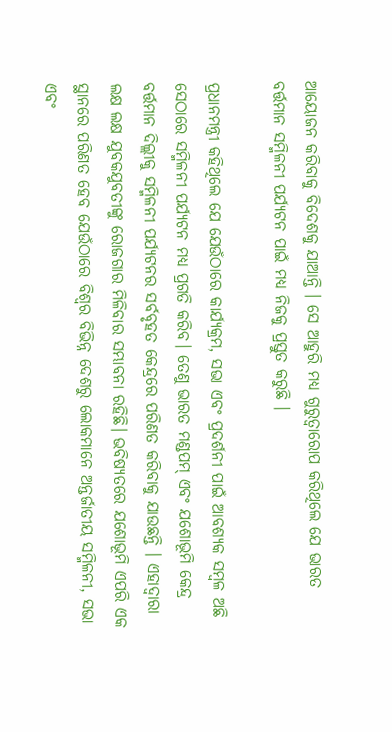ଆୟୋଜନ କରିବାକୁ ବିଦେଶକୁ ଯାଆନ୍ତି । ସେ ଆହୁରି ମଧ୍ୟ ଗୁରୁତ୍ୱାରୋପ କରିଥିଲେ ଯେ ଭାରତ ବର୍ତ୍ତମାନ ସମ୍ମିଳନୀ ପର୍ଯ୍ୟଟନ ପାଇଁ ମଧ୍ୟ ନିଜକୁ ପ୍ରସ୍ତୁତ କରୁଛି ।

ପ୍ରଧାନମନ୍ତ୍ରୀ କହିଥିଲେ ଯେ ଯେଉଁଠାରେ କାର୍ଯ୍ୟକ୍ରମ, ସଭା ଏବଂ ପ୍ରଦର୍ଶନୀ ପାଇଁ ଆବଶ୍ୟକ ସମ୍ବଳ ଅଛି ସେଠାରେ ସମ୍ମିଳନୀ ପର୍ଯ୍ୟଟନ ମଧ୍ୟ ପ୍ରଗତି କରିବ। ତେଣୁ ଭାରତ ମଣ୍ଡପମ୍ ଏବଂ ଯଶୋଭୂମି କେନ୍ଦ୍ର ବର୍ତ୍ତମାନ ଦିଲ୍ଲୀକୁ ସମ୍ମିଳନୀ ପର୍ଯ୍ୟଟନର ସର୍ବବୃହତ କେନ୍ଦ୍ରରେ ପରିଣତ କରିବାକୁ ଯାଉଛନ୍ତି । ଏହାଦ୍ୱାରା ଲକ୍ଷ ଲକ୍ଷ ଯୁବକଯୁବତୀଙ୍କୁ ରୋଜଗାର ମିଳିବାର ସମ୍ଭାବନା ରହିଛି। ଭବିଷ୍ୟତରେ ଯଶୋଭୂମି ଏପରି ଏକ ସ୍ଥାନରେ ପରିଣତ ହେବ ଯେଉଁଠାରେ ବିଶ୍ୱର ବିଭିନ୍ନ ଦେଶରୁ ଲୋକମାନେ ଅନ୍ତର୍ଜାତୀୟ ସମ୍ମିଳନୀ, ସଭା ଏବଂ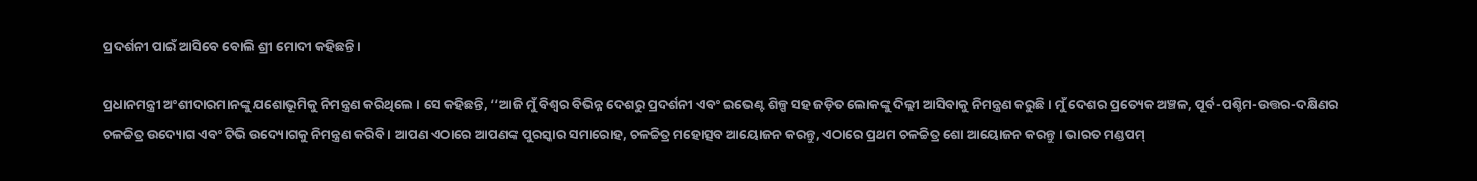ପ୍ରଦର୍ଶନୀ ପାଇଁ ଆସିବେ ବୋଲି ଶ୍ରୀ ମୋଦୀ କହିଛନ୍ତି।

ପ୍ରଧାନମନ୍ତ୍ରୀ ଅଂଶୀଦାରମାନଙ୍କୁ ଯଶୋଭୂମିକୁ ନିମନ୍ତ୍ରଣ କରିଥିଲେ । ସେ କହିଛନ୍ତି, ‘‘ଆଜି ମୁଁ ବିଶ୍ୱର ବିଭିନ୍ନ ଦେଶରୁ ପ୍ରଦର୍ଶନୀ ଏବଂ ଇଭେଣ୍ଟ ଶିଳ୍ପ ସହ ଜଡ଼ିତ ଲୋକଙ୍କୁ ଦିଲ୍ଲୀ ଆସିବାକୁ ନିମନ୍ତ୍ରଣ କରୁଛି। ମୁଁ ଦେଶର ପ୍ରତ୍ୟେକ ଅଞ୍ଚଳ, ପୂର୍ବ-ପଶ୍ଚିମ-ଉତ୍ତର-ଦକ୍ଷିଣର ଚଳଚ୍ଚିତ୍ର ଉଦ୍ୟୋଗ ଏବଂ ଟିଭି ଉଦ୍ୟୋଗକୁ ନିମନ୍ତ୍ରଣ କରିବି । ଆପଣ ଏଠାରେ ଆପଣଙ୍କ ପୁରସ୍କାର ସମାରୋହ, ଚଳଚ୍ଚିତ୍ର ମହୋତ୍ସବ ଆୟୋଜନ କରନ୍ତୁ, ଏଠାରେ ପ୍ରଥମ ଚଳଚ୍ଚିତ୍ର ଶୋ ଆୟୋଜନ କରନ୍ତୁ । ଭାରତ ମଣ୍ଡପମ୍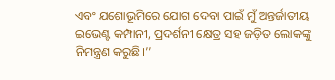ଏବଂ ଯଶୋଭୂମିରେ ଯୋଗ ଦେବା ପାଇଁ ମୁଁ ଅନ୍ତର୍ଜାତୀୟ ଇଭେଣ୍ଟ କମ୍ପାନୀ, ପ୍ରଦର୍ଶନୀ କ୍ଷେତ୍ର ସହ ଜଡ଼ିତ ଲୋକଙ୍କୁ ନିମନ୍ତ୍ରଣ କରୁଛି।’’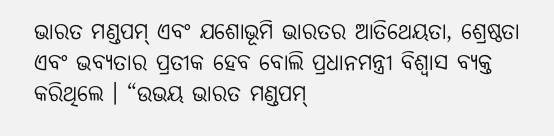ଭାରତ ମଣ୍ଡପମ୍ ଏବଂ ଯଶୋଭୂମି ଭାରତର ଆତିଥେୟତା, ଶ୍ରେଷ୍ଠତା ଏବଂ ଭବ୍ୟତାର ପ୍ରତୀକ ହେବ ବୋଲି ପ୍ରଧାନମନ୍ତ୍ରୀ ବିଶ୍ୱାସ ବ୍ୟକ୍ତ କରିଥିଲେ । “ଉଭୟ ଭାରତ ମଣ୍ଡପମ୍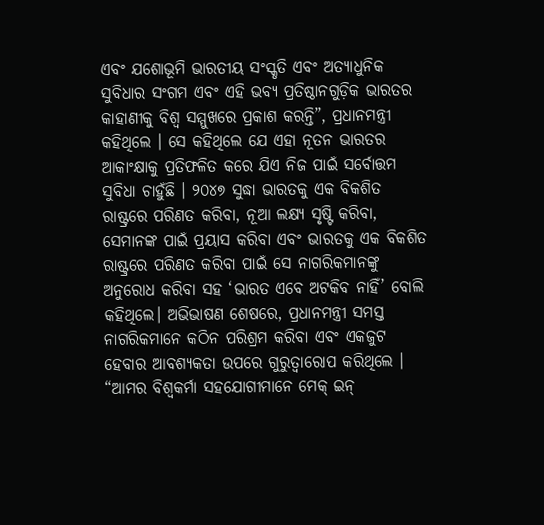ଏବଂ ଯଶୋଭୂମି ଭାରତୀୟ ସଂସ୍କୃତି ଏବଂ ଅତ୍ୟାଧୁନିକ ସୁବିଧାର ସଂଗମ ଏବଂ ଏହି ଭବ୍ୟ ପ୍ରତିଷ୍ଠାନଗୁଡ଼ିକ ଭାରତର କାହାଣୀକୁ ବିଶ୍ୱ ସମ୍ମୁଖରେ ପ୍ରକାଶ କରନ୍ତି”, ପ୍ରଧାନମନ୍ତ୍ରୀ କହିଥିଲେ । ସେ କହିଥିଲେ ଯେ ଏହା ନୂତନ ଭାରତର ଆକାଂକ୍ଷାକୁ ପ୍ରତିଫଳିତ କରେ ଯିଏ ନିଜ ପାଇଁ ସର୍ବୋତ୍ତମ ସୁବିଧା ଚାହୁଁଛି । ୨୦୪୭ ସୁଦ୍ଧା ଭାରତକୁ ଏକ ବିକଶିତ ରାଷ୍ଟ୍ରରେ ପରିଣତ କରିବା, ନୂଆ ଲକ୍ଷ୍ୟ ସୃଷ୍ଟି କରିବା, ସେମାନଙ୍କ ପାଇଁ ପ୍ରୟାସ କରିବା ଏବଂ ଭାରତକୁ ଏକ ବିକଶିତ ରାଷ୍ଟ୍ରରେ ପରିଣତ କରିବା ପାଇଁ ସେ ନାଗରିକମାନଙ୍କୁ ଅନୁରୋଧ କରିବା ସହ ‘ଭାରତ ଏବେ ଅଟକିବ ନାହିଁ’ ବୋଲି କହିଥିଲେ। ଅଭିଭାଷଣ ଶେଷରେ, ପ୍ରଧାନମନ୍ତ୍ରୀ ସମସ୍ତ ନାଗରିକମାନେ କଠିନ ପରିଶ୍ରମ କରିବା ଏବଂ ଏକଜୁଟ ହେବାର ଆବଶ୍ୟକତା ଉପରେ ଗୁରୁତ୍ୱାରୋପ କରିଥିଲେ । “ଆମର ବିଶ୍ୱକର୍ମା ସହଯୋଗୀମାନେ ମେକ୍ ଇନ୍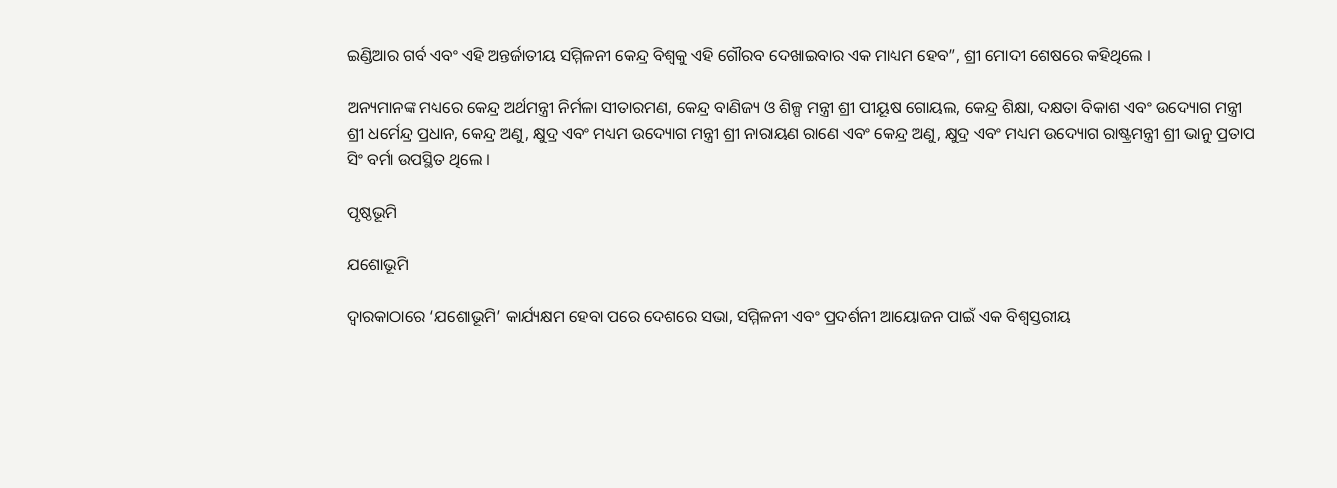ଇଣ୍ଡିଆର ଗର୍ବ ଏବଂ ଏହି ଅନ୍ତର୍ଜାତୀୟ ସମ୍ମିଳନୀ କେନ୍ଦ୍ର ବିଶ୍ୱକୁ ଏହି ଗୌରବ ଦେଖାଇବାର ଏକ ମାଧ୍ୟମ ହେବ”, ଶ୍ରୀ ମୋଦୀ ଶେଷରେ କହିଥିଲେ ।

ଅନ୍ୟମାନଙ୍କ ମଧ୍ୟରେ କେନ୍ଦ୍ର ଅର୍ଥମନ୍ତ୍ରୀ ନିର୍ମଳା ସୀତାରମଣ, କେନ୍ଦ୍ର ବାଣିଜ୍ୟ ଓ ଶିଳ୍ପ ମନ୍ତ୍ରୀ ଶ୍ରୀ ପୀୟୂଷ ଗୋୟଲ, କେନ୍ଦ୍ର ଶିକ୍ଷା, ଦକ୍ଷତା ବିକାଶ ଏବଂ ଉଦ୍ୟୋଗ ମନ୍ତ୍ରୀ ଶ୍ରୀ ଧର୍ମେନ୍ଦ୍ର ପ୍ରଧାନ, କେନ୍ଦ୍ର ଅଣୁ, କ୍ଷୁଦ୍ର ଏବଂ ମଧ୍ୟମ ଉଦ୍ୟୋଗ ମନ୍ତ୍ରୀ ଶ୍ରୀ ନାରାୟଣ ରାଣେ ଏବଂ କେନ୍ଦ୍ର ଅଣୁ, କ୍ଷୁଦ୍ର ଏବଂ ମଧ୍ୟମ ଉଦ୍ୟୋଗ ରାଷ୍ଟ୍ରମନ୍ତ୍ରୀ ଶ୍ରୀ ଭାନୁ ପ୍ରତାପ ସିଂ ବର୍ମା ଉପସ୍ଥିତ ଥିଲେ ।

ପୃଷ୍ଠଭୂମି

ଯଶୋଭୂମି

ଦ୍ୱାରକାଠାରେ ‘ଯଶୋଭୂମି’ କାର୍ଯ୍ୟକ୍ଷମ ହେବା ପରେ ଦେଶରେ ସଭା, ସମ୍ମିଳନୀ ଏବଂ ପ୍ରଦର୍ଶନୀ ଆୟୋଜନ ପାଇଁ ଏକ ବିଶ୍ୱସ୍ତରୀୟ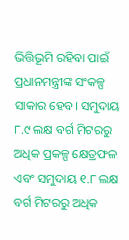ଭିତ୍ତିଭୂମି ରହିବା ପାଇଁ ପ୍ରଧାନମନ୍ତ୍ରୀଙ୍କ ସଂକଳ୍ପ ସାକାର ହେବ। ସମୁଦାୟ ୮.୯ ଲକ୍ଷ ବର୍ଗ ମିଟରରୁ ଅଧିକ ପ୍ରକଳ୍ପ କ୍ଷେତ୍ରଫଳ ଏବଂ ସମୁଦାୟ ୧.୮ ଲକ୍ଷ ବର୍ଗ ମିଟରରୁ ଅଧିକ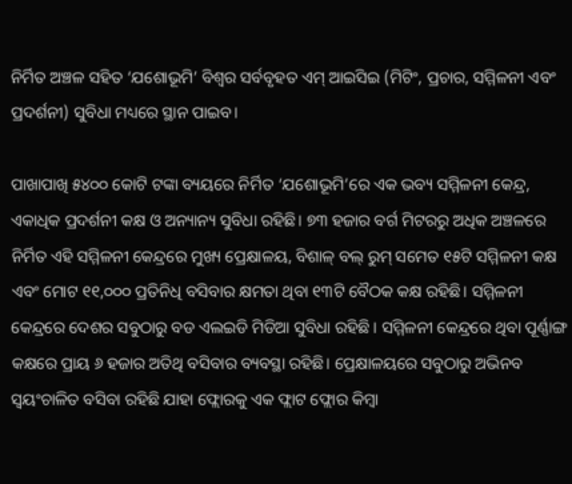ନିର୍ମିତ ଅଞ୍ଚଳ ସହିତ ‘ଯଶୋଭୂମି’ ବିଶ୍ୱର ସର୍ବବୃହତ ଏମ୍ ଆଇସିଇ (ମିଟିଂ, ପ୍ରଚାର, ସମ୍ମିଳନୀ ଏବଂ ପ୍ରଦର୍ଶନୀ) ସୁବିଧା ମଧ୍ୟରେ ସ୍ଥାନ ପାଇବ।

ପାଖାପାଖି ୫୪୦୦ କୋଟି ଟଙ୍କା ବ୍ୟୟରେ ନିର୍ମିତ ‘ଯଶୋଭୂମି’ରେ ଏକ ଭବ୍ୟ ସମ୍ମିଳନୀ କେନ୍ଦ୍ର, ଏକାଧିକ ପ୍ରଦର୍ଶନୀ କକ୍ଷ ଓ ଅନ୍ୟାନ୍ୟ ସୁବିଧା ରହିଛି। ୭୩ ହଜାର ବର୍ଗ ମିଟରରୁ ଅଧିକ ଅଞ୍ଚଳରେ ନିର୍ମିତ ଏହି ସମ୍ମିଳନୀ କେନ୍ଦ୍ରରେ ମୁଖ୍ୟ ପ୍ରେକ୍ଷାଳୟ, ବିଶାଳ୍ ବଲ୍ ରୁମ୍ ସମେତ ୧୫ଟି ସମ୍ମିଳନୀ କକ୍ଷ ଏବଂ ମୋଟ ୧୧,୦୦୦ ପ୍ରତିନିଧି ବସିବାର କ୍ଷମତା ଥିବା ୧୩ଟି ବୈଠକ କକ୍ଷ ରହିଛି। ସମ୍ମିଳନୀ କେନ୍ଦ୍ରରେ ଦେଶର ସବୁଠାରୁ ବଡ ଏଲଇଡି ମିଡିଆ ସୁବିଧା ରହିଛି । ସମ୍ମିଳନୀ କେନ୍ଦ୍ରରେ ଥିବା ପୂର୍ଣ୍ଣାଙ୍ଗ କକ୍ଷରେ ପ୍ରାୟ ୬ ହଜାର ଅତିଥି ବସିବାର ବ୍ୟବସ୍ଥା ରହିଛି। ପ୍ରେକ୍ଷାଳୟରେ ସବୁଠାରୁ ଅଭିନବ ସ୍ୱୟଂଚାଳିତ ବସିବା ରହିଛି ଯାହା ଫ୍ଲୋରକୁ ଏକ ଫ୍ଲାଟ ଫ୍ଲୋର କିମ୍ବା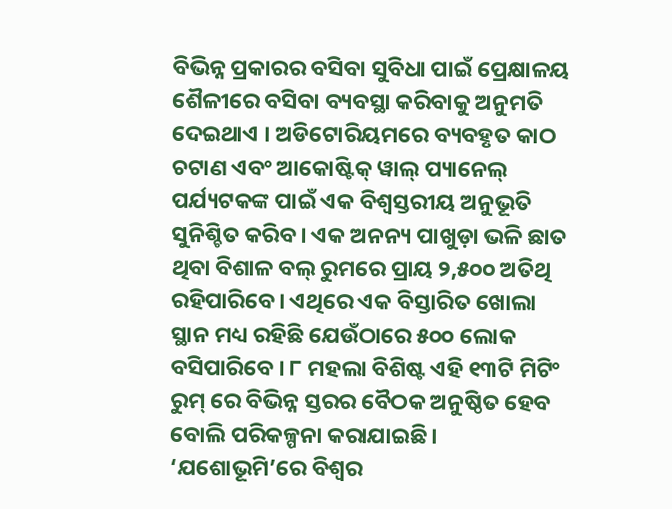ବିଭିନ୍ନ ପ୍ରକାରର ବସିବା ସୁବିଧା ପାଇଁ ପ୍ରେକ୍ଷାଳୟ ଶୈଳୀରେ ବସିବା ବ୍ୟବସ୍ଥା କରିବାକୁ ଅନୁମତି ଦେଇଥାଏ । ଅଡିଟୋରିୟମରେ ବ୍ୟବହୃତ କାଠ ଚଟାଣ ଏବଂ ଆକୋଷ୍ଟିକ୍ ୱାଲ୍ ପ୍ୟାନେଲ୍ ପର୍ଯ୍ୟଟକଙ୍କ ପାଇଁ ଏକ ବିଶ୍ୱସ୍ତରୀୟ ଅନୁଭୂତି ସୁନିଶ୍ଚିତ କରିବ। ଏକ ଅନନ୍ୟ ପାଖୁଡ଼ା ଭଳି ଛାତ ଥିବା ବିଶାଳ ବଲ୍ ରୁମରେ ପ୍ରାୟ ୨,୫୦୦ ଅତିଥି ରହିପାରିବେ। ଏଥିରେ ଏକ ବିସ୍ତାରିତ ଖୋଲା ସ୍ଥାନ ମଧ୍ୟ ରହିଛି ଯେଉଁଠାରେ ୫୦୦ ଲୋକ ବସିପାରିବେ । ୮ ମହଲା ବିଶିଷ୍ଟ ଏହି ୧୩ଟି ମିଟିଂ ରୁମ୍ ରେ ବିଭିନ୍ନ ସ୍ତରର ବୈଠକ ଅନୁଷ୍ଠିତ ହେବ ବୋଲି ପରିକଳ୍ପନା କରାଯାଇଛି।
‘ଯଶୋଭୂମି’ରେ ବିଶ୍ୱର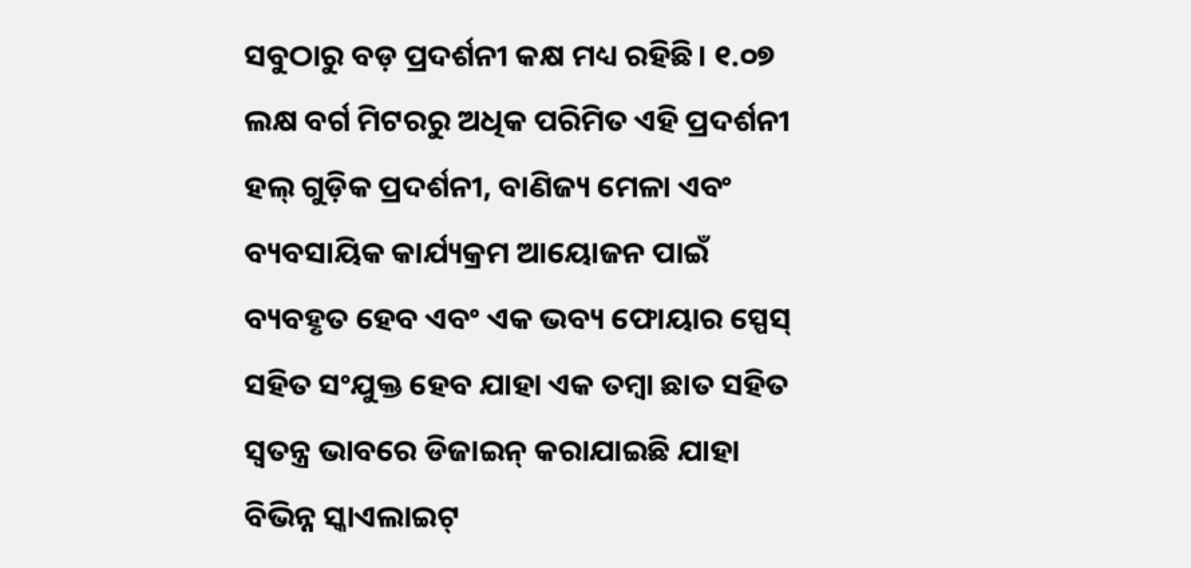ସବୁଠାରୁ ବଡ଼ ପ୍ରଦର୍ଶନୀ କକ୍ଷ ମଧ୍ୟ ରହିଛି। ୧.୦୭ ଲକ୍ଷ ବର୍ଗ ମିଟରରୁ ଅଧିକ ପରିମିତ ଏହି ପ୍ରଦର୍ଶନୀ ହଲ୍ ଗୁଡ଼ିକ ପ୍ରଦର୍ଶନୀ, ବାଣିଜ୍ୟ ମେଳା ଏବଂ ବ୍ୟବସାୟିକ କାର୍ଯ୍ୟକ୍ରମ ଆୟୋଜନ ପାଇଁ ବ୍ୟବହୃତ ହେବ ଏବଂ ଏକ ଭବ୍ୟ ଫୋୟାର ସ୍ପେସ୍ ସହିତ ସଂଯୁକ୍ତ ହେବ ଯାହା ଏକ ତମ୍ବା ଛାତ ସହିତ ସ୍ୱତନ୍ତ୍ର ଭାବରେ ଡିଜାଇନ୍ କରାଯାଇଛି ଯାହା ବିଭିନ୍ନ ସ୍କାଏଲାଇଟ୍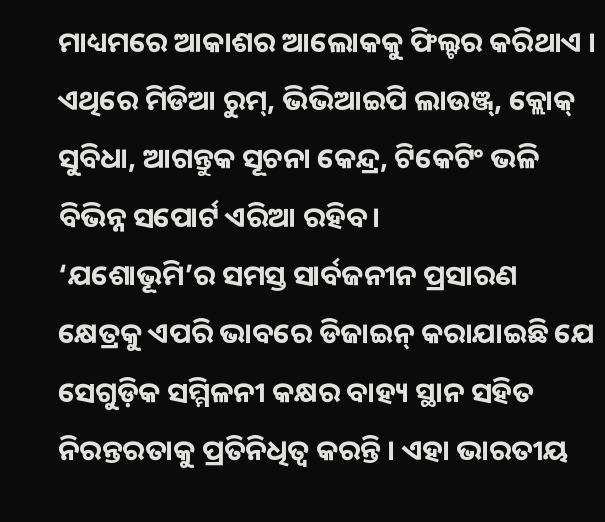ମାଧ୍ୟମରେ ଆକାଶର ଆଲୋକକୁ ଫିଲ୍ଟର କରିଥାଏ । ଏଥିରେ ମିଡିଆ ରୁମ୍, ଭିଭିଆଇପି ଲାଉଞ୍ଜ୍, କ୍ଲୋକ୍ ସୁବିଧା, ଆଗନ୍ତୁକ ସୂଚନା କେନ୍ଦ୍ର, ଟିକେଟିଂ ଭଳି ବିଭିନ୍ନ ସପୋର୍ଟ ଏରିଆ ରହିବ।
‘ଯଶୋଭୂମି’ର ସମସ୍ତ ସାର୍ବଜନୀନ ପ୍ରସାରଣ କ୍ଷେତ୍ରକୁ ଏପରି ଭାବରେ ଡିଜାଇନ୍ କରାଯାଇଛି ଯେ ସେଗୁଡ଼ିକ ସମ୍ମିଳନୀ କକ୍ଷର ବାହ୍ୟ ସ୍ଥାନ ସହିତ ନିରନ୍ତରତାକୁ ପ୍ରତିନିଧିତ୍ୱ କରନ୍ତି । ଏହା ଭାରତୀୟ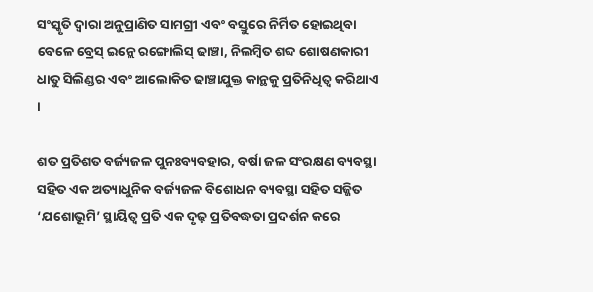ସଂସ୍କୃତି ଦ୍ୱାରା ଅନୁପ୍ରାଣିତ ସାମଗ୍ରୀ ଏବଂ ବସ୍ତୁରେ ନିର୍ମିତ ହୋଇଥିବା ବେଳେ ବ୍ରେସ୍ ଇନ୍ଲେ ରଙ୍ଗୋଲିସ୍ ଢାଞ୍ଚା, ନିଲମ୍ବିତ ଶବ୍ଦ ଶୋଷଣକାରୀ ଧାତୁ ସିଲିଣ୍ଡର ଏବଂ ଆଲୋକିତ ଢାଞ୍ଚାଯୁକ୍ତ କାନ୍ଥକୁ ପ୍ରତିନିଧିତ୍ୱ କରିଥାଏ ।

ଶତ ପ୍ରତିଶତ ବର୍ଜ୍ୟଜଳ ପୁନଃବ୍ୟବହାର, ବର୍ଷା ଜଳ ସଂରକ୍ଷଣ ବ୍ୟବସ୍ଥା ସହିତ ଏକ ଅତ୍ୟାଧୁନିକ ବର୍ଜ୍ୟଜଳ ବିଶୋଧନ ବ୍ୟବସ୍ଥା ସହିତ ସଜ୍ଜିତ ‘ଯଶୋଭୂମି’ ସ୍ଥାୟିତ୍ୱ ପ୍ରତି ଏକ ଦୃଢ଼ ପ୍ରତିବଦ୍ଧତା ପ୍ରଦର୍ଶନ କରେ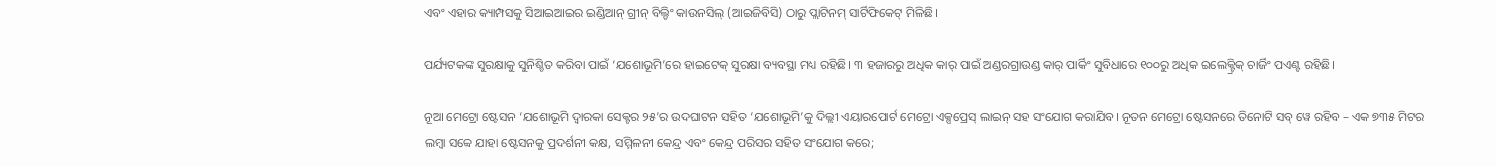ଏବଂ ଏହାର କ୍ୟାମ୍ପସକୁ ସିଆଇଆଇର ଇଣ୍ଡିଆନ୍ ଗ୍ରୀନ୍ ବିଲ୍ଡିଂ କାଉନସିଲ୍ (ଆଇଜିବିସି) ଠାରୁ ପ୍ଲାଟିନମ୍ ସାର୍ଟିଫିକେଟ୍ ମିଳିଛି।

ପର୍ଯ୍ୟଟକଙ୍କ ସୁରକ୍ଷାକୁ ସୁନିଶ୍ଚିତ କରିବା ପାଇଁ ‘ଯଶୋଭୂମି’ରେ ହାଇଟେକ୍ ସୁରକ୍ଷା ବ୍ୟବସ୍ଥା ମଧ୍ୟ ରହିଛି। ୩ ହଜାରରୁ ଅଧିକ କାର୍ ପାଇଁ ଅଣ୍ଡରଗ୍ରାଉଣ୍ଡ କାର୍ ପାର୍କିଂ ସୁବିଧାରେ ୧୦୦ରୁ ଅଧିକ ଇଲେକ୍ଟ୍ରିକ୍ ଚାର୍ଜିଂ ପଏଣ୍ଟ ରହିଛି।

ନୂଆ ମେଟ୍ରୋ ଷ୍ଟେସନ ‘ଯଶୋଭୂମି ଦ୍ୱାରକା ସେକ୍ଟର ୨୫’ର ଉଦଘାଟନ ସହିତ ‘ଯଶୋଭୂମି’କୁ ଦିଲ୍ଲୀ ଏୟାରପୋର୍ଟ ମେଟ୍ରୋ ଏକ୍ସପ୍ରେସ୍ ଲାଇନ୍ ସହ ସଂଯୋଗ କରାଯିବ। ନୂତନ ମେଟ୍ରୋ ଷ୍ଟେସନରେ ତିନୋଟି ସବ୍ ୱେ ରହିବ – ଏକ ୭୩୫ ମିଟର ଲମ୍ବା ସବ୍ୱେ ଯାହା ଷ୍ଟେସନକୁ ପ୍ରଦର୍ଶନୀ କକ୍ଷ, ସମ୍ମିଳନୀ କେନ୍ଦ୍ର ଏବଂ କେନ୍ଦ୍ର ପରିସର ସହିତ ସଂଯୋଗ କରେ;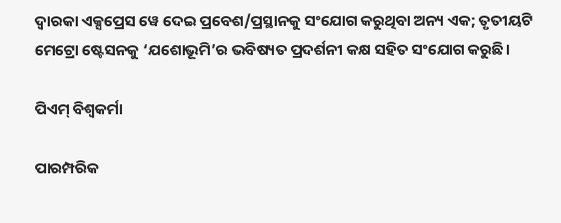ଦ୍ୱାରକା ଏକ୍ସପ୍ରେସ ୱେ ଦେଇ ପ୍ରବେଶ/ପ୍ରସ୍ଥାନକୁ ସଂଯୋଗ କରୁଥିବା ଅନ୍ୟ ଏକ; ତୃତୀୟଟି ମେଟ୍ରୋ ଷ୍ଟେସନକୁ ‘ଯଶୋଭୂମି’ର ଭବିଷ୍ୟତ ପ୍ରଦର୍ଶନୀ କକ୍ଷ ସହିତ ସଂଯୋଗ କରୁଛି।

ପିଏମ୍ ବିଶ୍ୱକର୍ମା

ପାରମ୍ପରିକ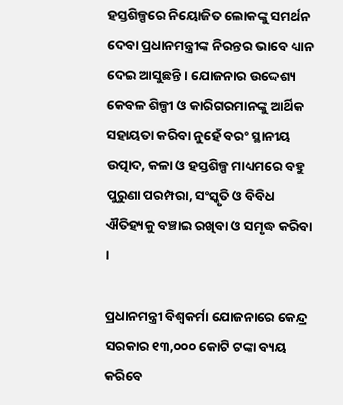ହସ୍ତଶିଳ୍ପରେ ନିୟୋଜିତ ଲୋକଙ୍କୁ ସମର୍ଥନ ଦେବା ପ୍ରଧାନମନ୍ତ୍ରୀଙ୍କ ନିରନ୍ତର ଭାବେ ଧ୍ୟାନ ଦେଇ ଆସୁଛନ୍ତି । ଯୋଜନାର ଉଦ୍ଦେଶ୍ୟ କେବଳ ଶିଳ୍ପୀ ଓ କାରିଗରମାନଙ୍କୁ ଆର୍ଥିକ ସହାୟତା କରିବା ନୁହେଁ ବରଂ ସ୍ଥାନୀୟ ଉତ୍ପାଦ, କଳା ଓ ହସ୍ତଶିଳ୍ପ ମାଧ୍ୟମରେ ବହୁ ପୁରୁଣା ପରମ୍ପରା, ସଂସ୍କୃତି ଓ ବିବିଧ ଐତିହ୍ୟକୁ ବଞ୍ଚାଇ ରଖିବା ଓ ସମୃଦ୍ଧ କରିବା ।

ପ୍ରଧାନମନ୍ତ୍ରୀ ବିଶ୍ୱକର୍ମା ଯୋଜନାରେ କେନ୍ଦ୍ର ସରକାର ୧୩,୦୦୦ କୋଟି ଟଙ୍କା ବ୍ୟୟ କରିବେ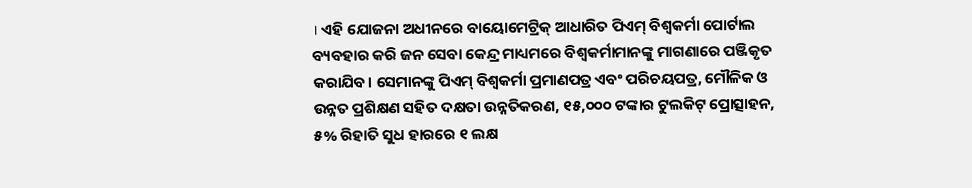। ଏହି ଯୋଜନା ଅଧୀନରେ ବାୟୋମେଟ୍ରିକ୍ ଆଧାରିତ ପିଏମ୍ ବିଶ୍ୱକର୍ମା ପୋର୍ଟାଲ ବ୍ୟବହାର କରି ଜନ ସେବା କେନ୍ଦ୍ର ମାଧ୍ୟମରେ ବିଶ୍ୱକର୍ମାମାନଙ୍କୁ ମାଗଣାରେ ପଞ୍ଜିକୃତ କରାଯିବ। ସେମାନଙ୍କୁ ପିଏମ୍ ବିଶ୍ୱକର୍ମା ପ୍ରମାଣପତ୍ର ଏବଂ ପରିଚୟପତ୍ର, ମୌଳିକ ଓ ଉନ୍ନତ ପ୍ରଶିକ୍ଷଣ ସହିତ ଦକ୍ଷତା ଉନ୍ନତିକରଣ, ୧୫,୦୦୦ ଟଙ୍କାର ଟୁଲକିଟ୍ ପ୍ରୋତ୍ସାହନ, ୫% ରିହାତି ସୁଧ ହାରରେ ୧ ଲକ୍ଷ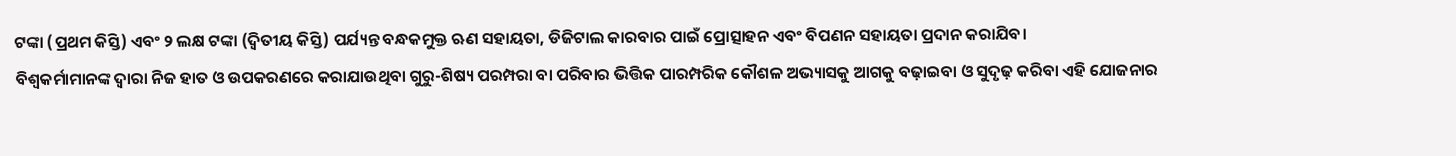ଟଙ୍କା (ପ୍ରଥମ କିସ୍ତି) ଏବଂ ୨ ଲକ୍ଷ ଟଙ୍କା (ଦ୍ୱିତୀୟ କିସ୍ତି) ପର୍ଯ୍ୟନ୍ତ ବନ୍ଧକମୁକ୍ତ ଋଣ ସହାୟତା, ଡିଜିଟାଲ କାରବାର ପାଇଁ ପ୍ରୋତ୍ସାହନ ଏବଂ ବିପଣନ ସହାୟତା ପ୍ରଦାନ କରାଯିବ।
ବିଶ୍ୱକର୍ମାମାନଙ୍କ ଦ୍ୱାରା ନିଜ ହାତ ଓ ଉପକରଣରେ କରାଯାଉଥିବା ଗୁରୁ-ଶିଷ୍ୟ ପରମ୍ପରା ବା ପରିବାର ଭିତ୍ତିକ ପାରମ୍ପରିକ କୌଶଳ ଅଭ୍ୟାସକୁ ଆଗକୁ ବଢ଼ାଇବା ଓ ସୁଦୃଢ଼ କରିବା ଏହି ଯୋଜନାର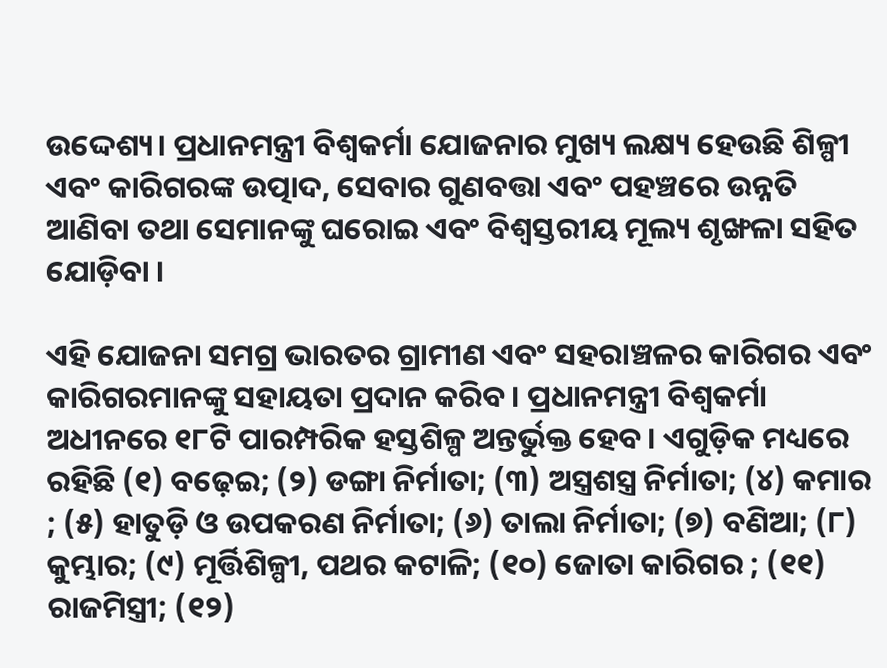ଉଦ୍ଦେଶ୍ୟ। ପ୍ରଧାନମନ୍ତ୍ରୀ ବିଶ୍ୱକର୍ମା ଯୋଜନାର ମୁଖ୍ୟ ଲକ୍ଷ୍ୟ ହେଉଛି ଶିଳ୍ପୀ ଏବଂ କାରିଗରଙ୍କ ଉତ୍ପାଦ, ସେବାର ଗୁଣବତ୍ତା ଏବଂ ପହଞ୍ଚରେ ଉନ୍ନତି ଆଣିବା ତଥା ସେମାନଙ୍କୁ ଘରୋଇ ଏବଂ ବିଶ୍ୱସ୍ତରୀୟ ମୂଲ୍ୟ ଶୃଙ୍ଖଳା ସହିତ ଯୋଡ଼ିବା ।

ଏହି ଯୋଜନା ସମଗ୍ର ଭାରତର ଗ୍ରାମୀଣ ଏବଂ ସହରାଞ୍ଚଳର କାରିଗର ଏବଂ କାରିଗରମାନଙ୍କୁ ସହାୟତା ପ୍ରଦାନ କରିବ । ପ୍ରଧାନମନ୍ତ୍ରୀ ବିଶ୍ୱକର୍ମା ଅଧୀନରେ ୧୮ଟି ପାରମ୍ପରିକ ହସ୍ତଶିଳ୍ପ ଅନ୍ତର୍ଭୁକ୍ତ ହେବ। ଏଗୁଡ଼ିକ ମଧ୍ୟରେ ରହିଛି (୧) ବଢ଼େଇ; (୨) ଡଙ୍ଗା ନିର୍ମାତା; (୩) ଅସ୍ତ୍ରଶସ୍ତ୍ର ନିର୍ମାତା; (୪) କମାର ; (୫) ହାତୁଡ଼ି ଓ ଉପକରଣ ନିର୍ମାତା; (୬) ତାଲା ନିର୍ମାତା; (୭) ବଣିଆ; (୮) କୁମ୍ଭାର; (୯) ମୂର୍ତ୍ତିଶିଳ୍ପୀ, ପଥର କଟାଳି; (୧୦) ଜୋତା କାରିଗର ; (୧୧) ରାଜମିସ୍ତ୍ରୀ; (୧୨)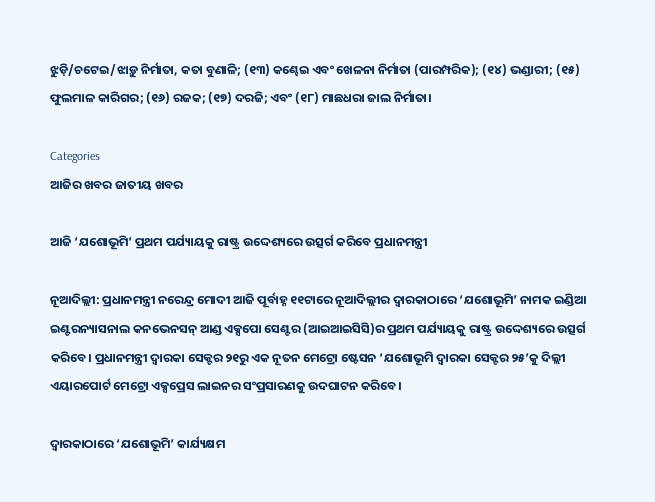ଝୁଡ଼ି/ଚଟେଇ/ଝାଡ଼ୁ ନିର୍ମାତା, କତା ବୁଣାଳି; (୧୩) କଣ୍ଢେଇ ଏବଂ ଖେଳନା ନିର୍ମାତା (ପାରମ୍ପରିକ); (୧୪) ଭଣ୍ଡାରୀ; (୧୫) ଫୁଲମାଳ କାରିଗର; (୧୬) ରଜକ; (୧୭) ଦରଜି; ଏବଂ (୧୮) ମାଛଧରା ଜାଲ ନିର୍ମାତା।

Categories
ଆଜିର ଖବର ଜାତୀୟ ଖବର

ଆଜି ‘ଯଶୋଭୂମି’ ପ୍ରଥମ ପର୍ଯ୍ୟାୟକୁ ରାଷ୍ଟ୍ର ଉଦ୍ଦେଶ୍ୟରେ ଉତ୍ସର୍ଗ କରିବେ ପ୍ରଧାନମନ୍ତ୍ରୀ

ନୂଆଦିଲ୍ଲୀ: ପ୍ରଧାନମନ୍ତ୍ରୀ ନରେନ୍ଦ୍ର ମୋଦୀ ଆଜି ପୂର୍ବାହ୍ନ ୧୧ଟାରେ ନୂଆଦିଲ୍ଲୀର ଦ୍ୱାରକାଠାରେ ‘ଯଶୋଭୂମି’ ନାମକ ଇଣ୍ଡିଆ ଇଣ୍ଟରନ୍ୟାସନାଲ କନଭେନସନ୍ ଆଣ୍ଡ ଏକ୍ସପୋ ସେଣ୍ଟର (ଆଇଆଇସିସି)ର ପ୍ରଥମ ପର୍ଯ୍ୟାୟକୁ ରାଷ୍ଟ୍ର ଉଦ୍ଦେଶ୍ୟରେ ଉତ୍ସର୍ଗ କରିବେ। ପ୍ରଧାନମନ୍ତ୍ରୀ ଦ୍ୱାରକା ସେକ୍ଟର ୨୧ରୁ ଏକ ନୂତନ ମେଟ୍ରୋ ଷ୍ଟେସନ ‘ଯଶୋଭୂମି ଦ୍ୱାରକା ସେକ୍ଟର ୨୫’କୁ ଦିଲ୍ଲୀ ଏୟାରପୋର୍ଟ ମେଟ୍ରୋ ଏକ୍ସପ୍ରେସ ଲାଇନର ସଂପ୍ରସାରଣକୁ ଉଦଘାଟନ କରିବେ।

ଦ୍ୱାରକାଠାରେ ‘ଯଶୋଭୂମି’ କାର୍ଯ୍ୟକ୍ଷମ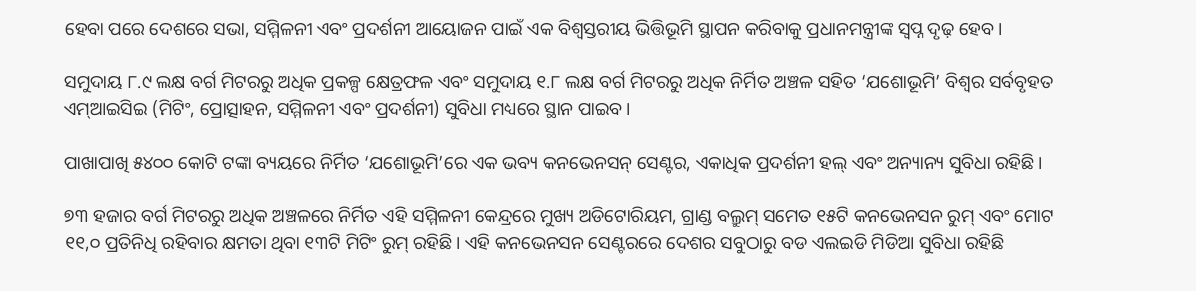ହେବା ପରେ ଦେଶରେ ସଭା, ସମ୍ମିଳନୀ ଏବଂ ପ୍ରଦର୍ଶନୀ ଆୟୋଜନ ପାଇଁ ଏକ ବିଶ୍ୱସ୍ତରୀୟ ଭିତ୍ତିଭୂମି ସ୍ଥାପନ କରିବାକୁ ପ୍ରଧାନମନ୍ତ୍ରୀଙ୍କ ସ୍ୱପ୍ନ ଦୃଢ଼ ହେବ।

ସମୁଦାୟ ୮.୯ ଲକ୍ଷ ବର୍ଗ ମିଟରରୁ ଅଧିକ ପ୍ରକଳ୍ପ କ୍ଷେତ୍ରଫଳ ଏବଂ ସମୁଦାୟ ୧.୮ ଲକ୍ଷ ବର୍ଗ ମିଟରରୁ ଅଧିକ ନିର୍ମିତ ଅଞ୍ଚଳ ସହିତ ‘ଯଶୋଭୂମି’ ବିଶ୍ୱର ସର୍ବବୃହତ ଏମ୍ଆଇସିଇ (ମିଟିଂ, ପ୍ରୋତ୍ସାହନ, ସମ୍ମିଳନୀ ଏବଂ ପ୍ରଦର୍ଶନୀ) ସୁବିଧା ମଧ୍ୟରେ ସ୍ଥାନ ପାଇବ।

ପାଖାପାଖି ୫୪୦୦ କୋଟି ଟଙ୍କା ବ୍ୟୟରେ ନିର୍ମିତ ‘ଯଶୋଭୂମି’ରେ ଏକ ଭବ୍ୟ କନଭେନସନ୍ ସେଣ୍ଟର, ଏକାଧିକ ପ୍ରଦର୍ଶନୀ ହଲ୍ ଏବଂ ଅନ୍ୟାନ୍ୟ ସୁବିଧା ରହିଛି।

୭୩ ହଜାର ବର୍ଗ ମିଟରରୁ ଅଧିକ ଅଞ୍ଚଳରେ ନିର୍ମିତ ଏହି ସମ୍ମିଳନୀ କେନ୍ଦ୍ରରେ ମୁଖ୍ୟ ଅଡିଟୋରିୟମ, ଗ୍ରାଣ୍ଡ ବଲ୍ରୁମ୍ ସମେତ ୧୫ଟି କନଭେନସନ ରୁମ୍ ଏବଂ ମୋଟ ୧୧,୦ ପ୍ରତିନିଧି ରହିବାର କ୍ଷମତା ଥିବା ୧୩ଟି ମିଟିଂ ରୁମ୍ ରହିଛି। ଏହି କନଭେନସନ ସେଣ୍ଟରରେ ଦେଶର ସବୁଠାରୁ ବଡ ଏଲଇଡି ମିଡିଆ ସୁବିଧା ରହିଛି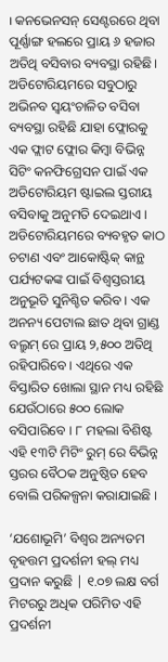। କନଭେନସନ୍ ସେଣ୍ଟରରେ ଥିବା ପୂର୍ଣ୍ଣାଙ୍ଗ ହଲରେ ପ୍ରାୟ ୬ ହଜାର ଅତିଥି ବସିବାର ବ୍ୟବସ୍ଥା ରହିଛି। ଅଡିଟୋରିୟମରେ ସବୁଠାରୁ ଅଭିନବ ସ୍ୱୟଂଚାଳିତ ବସିବା ବ୍ୟବସ୍ଥା ରହିଛି ଯାହା ଫ୍ଲୋରକୁ ଏକ ଫ୍ଲାଟ ଫ୍ଲୋର କିମ୍ବା ବିଭିନ୍ନ ସିଟିଂ କନଫିଗ୍ରେସନ ପାଇଁ ଏକ ଅଡିଟୋରିୟମ ଷ୍ଟାଇଲ ସ୍ତରୀୟ ବସିବାକୁ ଅନୁମତି ଦେଇଥାଏ । ଅଡିଟୋରିୟମରେ ବ୍ୟବହୃତ କାଠ ଚଟାଣ ଏବଂ ଆକୋଷ୍ଟିକ୍ କାନ୍ଥ ପର୍ଯ୍ୟଟକଙ୍କ ପାଇଁ ବିଶ୍ୱସ୍ତରୀୟ ଅନୁଭୂତି ସୁନିଶ୍ଚିତ କରିବ। ଏକ ଅନନ୍ୟ ପେଟାଲ ଛାତ ଥିବା ଗ୍ରାଣ୍ଡ ବଲ୍ରୁମ୍ ରେ ପ୍ରାୟ ୨,୫୦୦ ଅତିଥି ରହିପାରିବେ। ଏଥିରେ ଏକ ବିସ୍ତାରିତ ଖୋଲା ସ୍ଥାନ ମଧ୍ୟ ରହିଛି ଯେଉଁଠାରେ ୫୦୦ ଲୋକ ବସିପାରିବେ । ୮ ମହଲା ବିଶିଷ୍ଟ ଏହି ୧୩ଟି ମିଟିଂ ରୁମ୍ ରେ ବିଭିନ୍ନ ସ୍ତରର ବୈଠକ ଅନୁଷ୍ଠିତ ହେବ ବୋଲି ପରିକଳ୍ପନା କରାଯାଇଛି ।

‘ଯଶୋଭୂମି’ ବିଶ୍ୱର ଅନ୍ୟତମ ବୃହତ୍ତମ ପ୍ରଦର୍ଶନୀ ହଲ୍ ମଧ୍ୟ ପ୍ରଦାନ କରୁଛି | ୧.୦୭ ଲକ୍ଷ ବର୍ଗ ମିଟରରୁ ଅଧିକ ପରିମିତ ଏହି ପ୍ରଦର୍ଶନୀ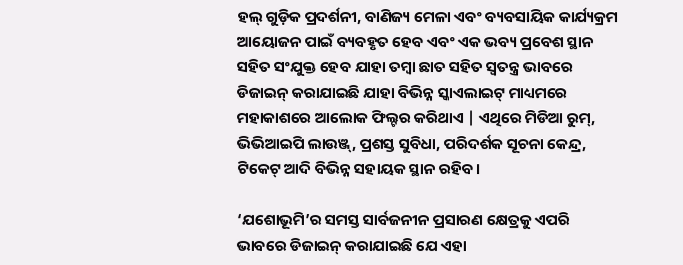ହଲ୍ ଗୁଡ଼ିକ ପ୍ରଦର୍ଶନୀ, ବାଣିଜ୍ୟ ମେଳା ଏବଂ ବ୍ୟବସାୟିକ କାର୍ଯ୍ୟକ୍ରମ ଆୟୋଜନ ପାଇଁ ବ୍ୟବହୃତ ହେବ ଏବଂ ଏକ ଭବ୍ୟ ପ୍ରବେଶ ସ୍ଥାନ ସହିତ ସଂଯୁକ୍ତ ହେବ ଯାହା ତମ୍ବା ଛାତ ସହିତ ସ୍ୱତନ୍ତ୍ର ଭାବରେ ଡିଜାଇନ୍ କରାଯାଇଛି ଯାହା ବିଭିନ୍ନ ସ୍କାଏଲାଇଟ୍ ମାଧ୍ୟମରେ ମହାକାଶରେ ଆଲୋକ ଫିଲ୍ଟର କରିଥାଏ | ଏଥିରେ ମିଡିଆ ରୁମ୍, ଭିଭିଆଇପି ଲାଉଞ୍ଜ୍, ପ୍ରଶସ୍ତ ସୁବିଧା, ପରିଦର୍ଶକ ସୂଚନା କେନ୍ଦ୍ର, ଟିକେଟ୍ ଆଦି ବିଭିନ୍ନ ସହାୟକ ସ୍ଥାନ ରହିବ।

‘ଯଶୋଭୂମି’ର ସମସ୍ତ ସାର୍ବଜନୀନ ପ୍ରସାରଣ କ୍ଷେତ୍ରକୁ ଏପରି ଭାବରେ ଡିଜାଇନ୍ କରାଯାଇଛି ଯେ ଏହା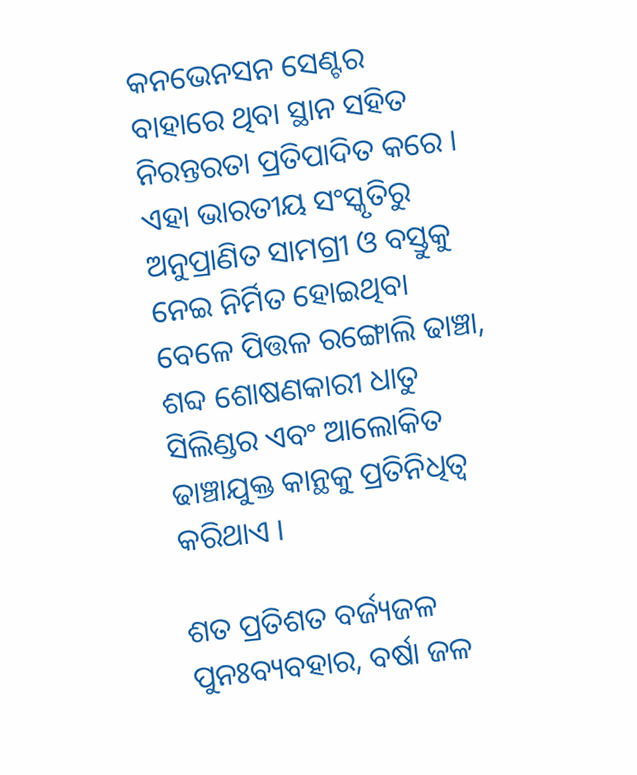କନଭେନସନ ସେଣ୍ଟର ବାହାରେ ଥିବା ସ୍ଥାନ ସହିତ ନିରନ୍ତରତା ପ୍ରତିପାଦିତ କରେ । ଏହା ଭାରତୀୟ ସଂସ୍କୃତିରୁ ଅନୁପ୍ରାଣିତ ସାମଗ୍ରୀ ଓ ବସ୍ତୁକୁ ନେଇ ନିର୍ମିତ ହୋଇଥିବା ବେଳେ ପିତ୍ତଳ ରଙ୍ଗୋଲି ଢାଞ୍ଚା, ଶବ୍ଦ ଶୋଷଣକାରୀ ଧାତୁ ସିଲିଣ୍ଡର ଏବଂ ଆଲୋକିତ ଢାଞ୍ଚାଯୁକ୍ତ କାନ୍ଥକୁ ପ୍ରତିନିଧିତ୍ୱ କରିଥାଏ ।

ଶତ ପ୍ରତିଶତ ବର୍ଜ୍ୟଜଳ ପୁନଃବ୍ୟବହାର, ବର୍ଷା ଜଳ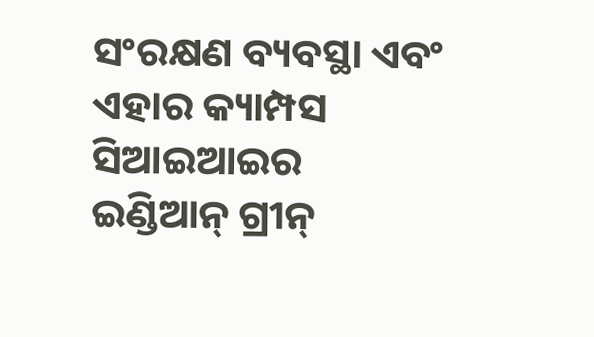ସଂରକ୍ଷଣ ବ୍ୟବସ୍ଥା ଏବଂ ଏହାର କ୍ୟାମ୍ପସ ସିଆଇଆଇର ଇଣ୍ଡିଆନ୍ ଗ୍ରୀନ୍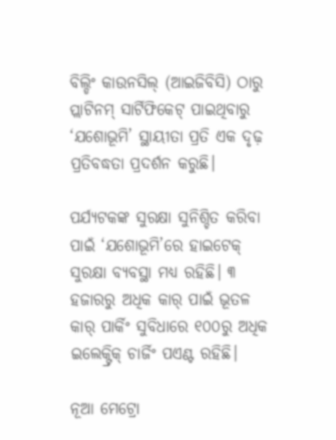ବିଲ୍ଡିଂ କାଉନସିଲ୍ (ଆଇଜିବିସି) ଠାରୁ ପ୍ଲାଟିନମ୍ ସାର୍ଟିଫିକେଟ୍ ପାଇଥିବାରୁ ‘ଯଶୋଭୂମି’ ସ୍ଥାୟୀତା ପ୍ରତି ଏକ ଦୃଢ଼ ପ୍ରତିବଦ୍ଧତା ପ୍ରଦର୍ଶନ କରୁଛି।

ପର୍ଯ୍ୟଟକଙ୍କ ସୁରକ୍ଷା ସୁନିଶ୍ଚିତ କରିବା ପାଇଁ ‘ଯଶୋଭୂମି’ରେ ହାଇଟେକ୍ ସୁରକ୍ଷା ବ୍ୟବସ୍ଥା ମଧ୍ୟ ରହିଛି। ୩ ହଜାରରୁ ଅଧିକ କାର୍ ପାଇଁ ଭୂତଳ କାର୍ ପାର୍କିଂ ସୁବିଧାରେ ୧୦୦ରୁ ଅଧିକ ଇଲେକ୍ଟ୍ରିକ୍ ଚାର୍ଜିଂ ପଏଣ୍ଟ ରହିଛି।

ନୂଆ ମେଟ୍ରୋ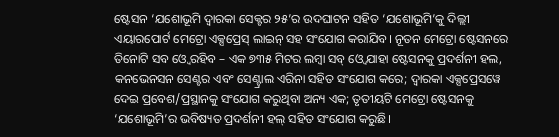ଷ୍ଟେସନ ‘ଯଶୋଭୂମି ଦ୍ୱାରକା ସେକ୍ଟର ୨୫’ର ଉଦଘାଟନ ସହିତ ‘ଯଶୋଭୂମି’କୁ ଦିଲ୍ଲୀ ଏୟାରପୋର୍ଟ ମେଟ୍ରୋ ଏକ୍ସପ୍ରେସ୍ ଲାଇନ୍ ସହ ସଂଯୋଗ କରାଯିବ। ନୂତନ ମେଟ୍ରୋ ଷ୍ଟେସନରେ ତିନୋଟି ସବ ଓ୍ବେ ରହିବ – ଏକ ୭୩୫ ମିଟର ଲମ୍ବା ସବ୍ ଓ୍ବେ ଯାହା ଷ୍ଟେସନକୁ ପ୍ରଦର୍ଶନୀ ହଲ, କନଭେନସନ ସେଣ୍ଟର ଏବଂ ସେଣ୍ଟ୍ରାଲ ଏରିନା ସହିତ ସଂଯୋଗ କରେ; ଦ୍ୱାରକା ଏକ୍ସପ୍ରେସୱେ ଦେଇ ପ୍ରବେଶ/ପ୍ରସ୍ଥାନକୁ ସଂଯୋଗ କରୁଥିବା ଅନ୍ୟ ଏକ; ତୃତୀୟଟି ମେଟ୍ରୋ ଷ୍ଟେସନକୁ ‘ଯଶୋଭୂମି’ର ଭବିଷ୍ୟତ ପ୍ରଦର୍ଶନୀ ହଲ୍ ସହିତ ସଂଯୋଗ କରୁଛି।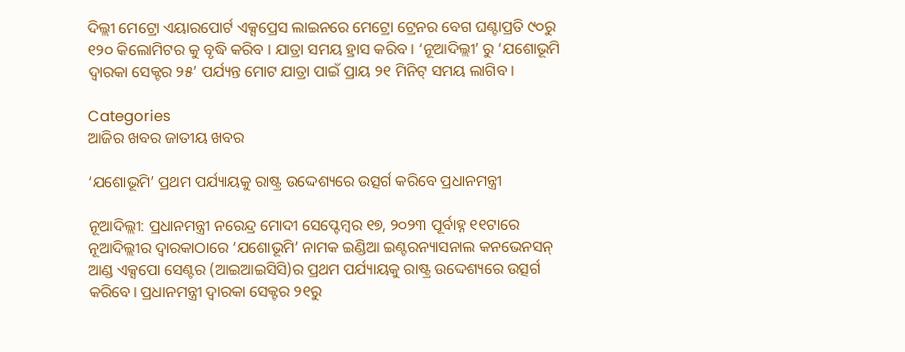ଦିଲ୍ଲୀ ମେଟ୍ରୋ ଏୟାରପୋର୍ଟ ଏକ୍ସପ୍ରେସ ଲାଇନରେ ମେଟ୍ରୋ ଟ୍ରେନର ବେଗ ଘଣ୍ଟାପ୍ରତି ୯୦ରୁ ୧୨୦ କିଲୋମିଟର କୁ ବୃଦ୍ଧି କରିବ । ଯାତ୍ରା ସମୟ ହ୍ରାସ କରିବ । ‘ନୂଆଦିଲ୍ଲୀ’ ରୁ ‘ଯଶୋଭୂମି ଦ୍ୱାରକା ସେକ୍ଟର ୨୫’ ପର୍ଯ୍ୟନ୍ତ ମୋଟ ଯାତ୍ରା ପାଇଁ ପ୍ରାୟ ୨୧ ମିନିଟ୍ ସମୟ ଲାଗିବ ।

Categories
ଆଜିର ଖବର ଜାତୀୟ ଖବର

‘ଯଶୋଭୂମି’ ପ୍ରଥମ ପର୍ଯ୍ୟାୟକୁ ରାଷ୍ଟ୍ର ଉଦ୍ଦେଶ୍ୟରେ ଉତ୍ସର୍ଗ କରିବେ ପ୍ରଧାନମନ୍ତ୍ରୀ

ନୂଆଦିଲ୍ଲୀ: ପ୍ରଧାନମନ୍ତ୍ରୀ ନରେନ୍ଦ୍ର ମୋଦୀ ସେପ୍ଟେମ୍ବର ୧୭, ୨୦୨୩ ପୂର୍ବାହ୍ନ ୧୧ଟାରେ ନୂଆଦିଲ୍ଲୀର ଦ୍ୱାରକାଠାରେ ‘ଯଶୋଭୂମି’ ନାମକ ଇଣ୍ଡିଆ ଇଣ୍ଟରନ୍ୟାସନାଲ କନଭେନସନ୍ ଆଣ୍ଡ ଏକ୍ସପୋ ସେଣ୍ଟର (ଆଇଆଇସିସି)ର ପ୍ରଥମ ପର୍ଯ୍ୟାୟକୁ ରାଷ୍ଟ୍ର ଉଦ୍ଦେଶ୍ୟରେ ଉତ୍ସର୍ଗ କରିବେ। ପ୍ରଧାନମନ୍ତ୍ରୀ ଦ୍ୱାରକା ସେକ୍ଟର ୨୧ରୁ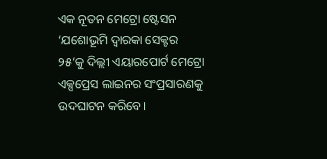ଏକ ନୂତନ ମେଟ୍ରୋ ଷ୍ଟେସନ ‘ଯଶୋଭୂମି ଦ୍ୱାରକା ସେକ୍ଟର ୨୫’କୁ ଦିଲ୍ଲୀ ଏୟାରପୋର୍ଟ ମେଟ୍ରୋ ଏକ୍ସପ୍ରେସ ଲାଇନର ସଂପ୍ରସାରଣକୁ ଉଦଘାଟନ କରିବେ।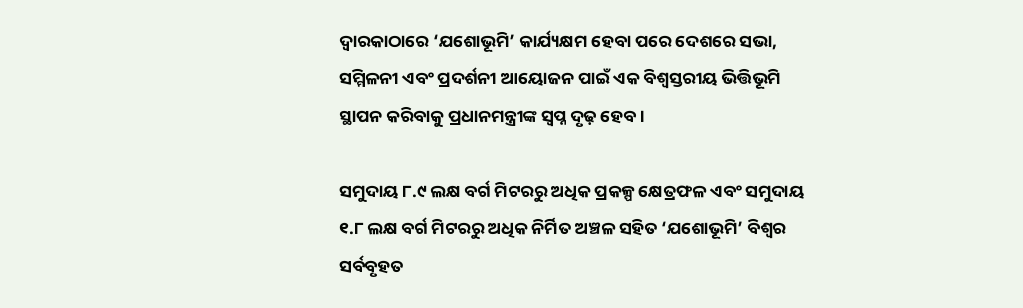ଦ୍ୱାରକାଠାରେ ‘ଯଶୋଭୂମି’ କାର୍ଯ୍ୟକ୍ଷମ ହେବା ପରେ ଦେଶରେ ସଭା, ସମ୍ମିଳନୀ ଏବଂ ପ୍ରଦର୍ଶନୀ ଆୟୋଜନ ପାଇଁ ଏକ ବିଶ୍ୱସ୍ତରୀୟ ଭିତ୍ତିଭୂମି ସ୍ଥାପନ କରିବାକୁ ପ୍ରଧାନମନ୍ତ୍ରୀଙ୍କ ସ୍ୱପ୍ନ ଦୃଢ଼ ହେବ।

ସମୁଦାୟ ୮.୯ ଲକ୍ଷ ବର୍ଗ ମିଟରରୁ ଅଧିକ ପ୍ରକଳ୍ପ କ୍ଷେତ୍ରଫଳ ଏବଂ ସମୁଦାୟ ୧.୮ ଲକ୍ଷ ବର୍ଗ ମିଟରରୁ ଅଧିକ ନିର୍ମିତ ଅଞ୍ଚଳ ସହିତ ‘ଯଶୋଭୂମି’ ବିଶ୍ୱର ସର୍ବବୃହତ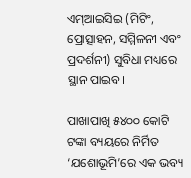ଏମ୍ଆଇସିଇ (ମିଟିଂ, ପ୍ରୋତ୍ସାହନ, ସମ୍ମିଳନୀ ଏବଂ ପ୍ରଦର୍ଶନୀ) ସୁବିଧା ମଧ୍ୟରେ ସ୍ଥାନ ପାଇବ।

ପାଖାପାଖି ୫୪୦୦ କୋଟି ଟଙ୍କା ବ୍ୟୟରେ ନିର୍ମିତ ‘ଯଶୋଭୂମି’ରେ ଏକ ଭବ୍ୟ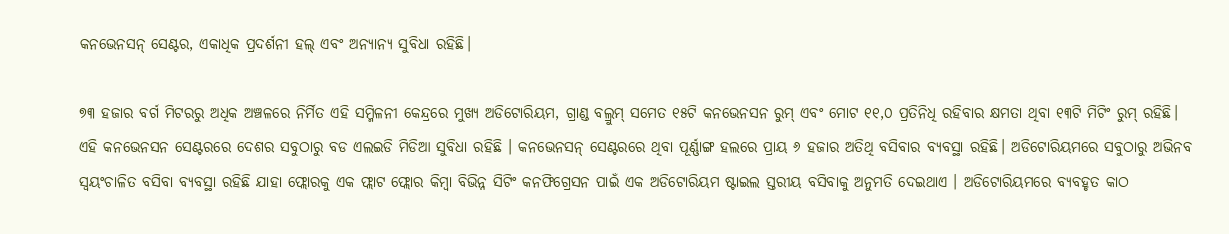କନଭେନସନ୍ ସେଣ୍ଟର, ଏକାଧିକ ପ୍ରଦର୍ଶନୀ ହଲ୍ ଏବଂ ଅନ୍ୟାନ୍ୟ ସୁବିଧା ରହିଛି।

୭୩ ହଜାର ବର୍ଗ ମିଟରରୁ ଅଧିକ ଅଞ୍ଚଳରେ ନିର୍ମିତ ଏହି ସମ୍ମିଳନୀ କେନ୍ଦ୍ରରେ ମୁଖ୍ୟ ଅଡିଟୋରିୟମ, ଗ୍ରାଣ୍ଡ ବଲ୍ରୁମ୍ ସମେତ ୧୫ଟି କନଭେନସନ ରୁମ୍ ଏବଂ ମୋଟ ୧୧,୦ ପ୍ରତିନିଧି ରହିବାର କ୍ଷମତା ଥିବା ୧୩ଟି ମିଟିଂ ରୁମ୍ ରହିଛି। ଏହି କନଭେନସନ ସେଣ୍ଟରରେ ଦେଶର ସବୁଠାରୁ ବଡ ଏଲଇଡି ମିଡିଆ ସୁବିଧା ରହିଛି । କନଭେନସନ୍ ସେଣ୍ଟରରେ ଥିବା ପୂର୍ଣ୍ଣାଙ୍ଗ ହଲରେ ପ୍ରାୟ ୬ ହଜାର ଅତିଥି ବସିବାର ବ୍ୟବସ୍ଥା ରହିଛି। ଅଡିଟୋରିୟମରେ ସବୁଠାରୁ ଅଭିନବ ସ୍ୱୟଂଚାଳିତ ବସିବା ବ୍ୟବସ୍ଥା ରହିଛି ଯାହା ଫ୍ଲୋରକୁ ଏକ ଫ୍ଲାଟ ଫ୍ଲୋର କିମ୍ବା ବିଭିନ୍ନ ସିଟିଂ କନଫିଗ୍ରେସନ ପାଇଁ ଏକ ଅଡିଟୋରିୟମ ଷ୍ଟାଇଲ ସ୍ତରୀୟ ବସିବାକୁ ଅନୁମତି ଦେଇଥାଏ । ଅଡିଟୋରିୟମରେ ବ୍ୟବହୃତ କାଠ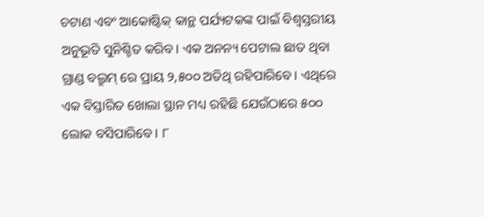ଚଟାଣ ଏବଂ ଆକୋଷ୍ଟିକ୍ କାନ୍ଥ ପର୍ଯ୍ୟଟକଙ୍କ ପାଇଁ ବିଶ୍ୱସ୍ତରୀୟ ଅନୁଭୂତି ସୁନିଶ୍ଚିତ କରିବ। ଏକ ଅନନ୍ୟ ପେଟାଲ ଛାତ ଥିବା ଗ୍ରାଣ୍ଡ ବଲ୍ରୁମ୍ ରେ ପ୍ରାୟ ୨,୫୦୦ ଅତିଥି ରହିପାରିବେ। ଏଥିରେ ଏକ ବିସ୍ତାରିତ ଖୋଲା ସ୍ଥାନ ମଧ୍ୟ ରହିଛି ଯେଉଁଠାରେ ୫୦୦ ଲୋକ ବସିପାରିବେ । ୮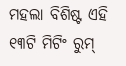ମହଲା ବିଶିଷ୍ଟ ଏହି ୧୩ଟି ମିଟିଂ ରୁମ୍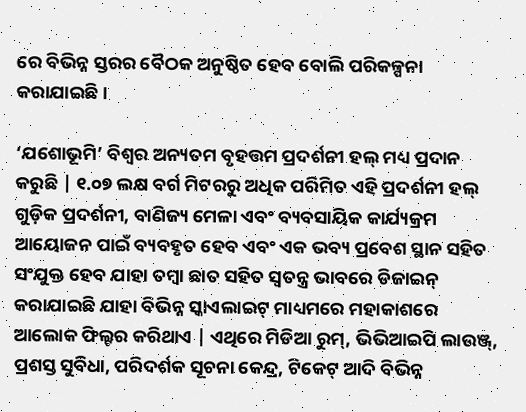ରେ ବିଭିନ୍ନ ସ୍ତରର ବୈଠକ ଅନୁଷ୍ଠିତ ହେବ ବୋଲି ପରିକଳ୍ପନା କରାଯାଇଛି ।

‘ଯଶୋଭୂମି’ ବିଶ୍ୱର ଅନ୍ୟତମ ବୃହତ୍ତମ ପ୍ରଦର୍ଶନୀ ହଲ୍ ମଧ୍ୟ ପ୍ରଦାନ କରୁଛି | ୧.୦୭ ଲକ୍ଷ ବର୍ଗ ମିଟରରୁ ଅଧିକ ପରିମିତ ଏହି ପ୍ରଦର୍ଶନୀ ହଲ୍ ଗୁଡ଼ିକ ପ୍ରଦର୍ଶନୀ, ବାଣିଜ୍ୟ ମେଳା ଏବଂ ବ୍ୟବସାୟିକ କାର୍ଯ୍ୟକ୍ରମ ଆୟୋଜନ ପାଇଁ ବ୍ୟବହୃତ ହେବ ଏବଂ ଏକ ଭବ୍ୟ ପ୍ରବେଶ ସ୍ଥାନ ସହିତ ସଂଯୁକ୍ତ ହେବ ଯାହା ତମ୍ବା ଛାତ ସହିତ ସ୍ୱତନ୍ତ୍ର ଭାବରେ ଡିଜାଇନ୍ କରାଯାଇଛି ଯାହା ବିଭିନ୍ନ ସ୍କାଏଲାଇଟ୍ ମାଧ୍ୟମରେ ମହାକାଶରେ ଆଲୋକ ଫିଲ୍ଟର କରିଥାଏ | ଏଥିରେ ମିଡିଆ ରୁମ୍, ଭିଭିଆଇପି ଲାଉଞ୍ଜ୍, ପ୍ରଶସ୍ତ ସୁବିଧା, ପରିଦର୍ଶକ ସୂଚନା କେନ୍ଦ୍ର, ଟିକେଟ୍ ଆଦି ବିଭିନ୍ନ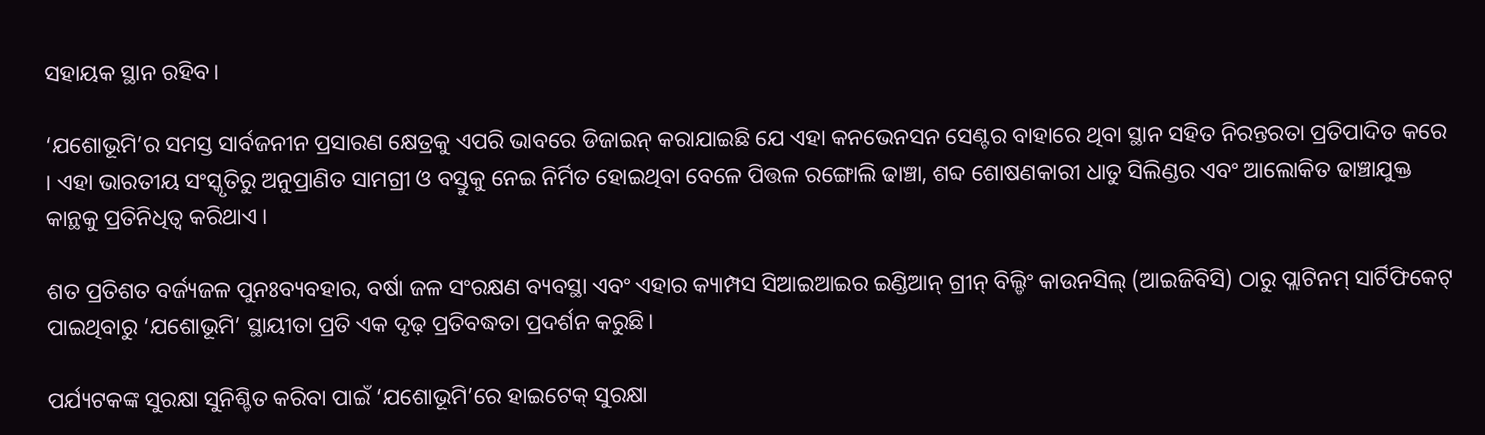ସହାୟକ ସ୍ଥାନ ରହିବ।

‘ଯଶୋଭୂମି’ର ସମସ୍ତ ସାର୍ବଜନୀନ ପ୍ରସାରଣ କ୍ଷେତ୍ରକୁ ଏପରି ଭାବରେ ଡିଜାଇନ୍ କରାଯାଇଛି ଯେ ଏହା କନଭେନସନ ସେଣ୍ଟର ବାହାରେ ଥିବା ସ୍ଥାନ ସହିତ ନିରନ୍ତରତା ପ୍ରତିପାଦିତ କରେ । ଏହା ଭାରତୀୟ ସଂସ୍କୃତିରୁ ଅନୁପ୍ରାଣିତ ସାମଗ୍ରୀ ଓ ବସ୍ତୁକୁ ନେଇ ନିର୍ମିତ ହୋଇଥିବା ବେଳେ ପିତ୍ତଳ ରଙ୍ଗୋଲି ଢାଞ୍ଚା, ଶବ୍ଦ ଶୋଷଣକାରୀ ଧାତୁ ସିଲିଣ୍ଡର ଏବଂ ଆଲୋକିତ ଢାଞ୍ଚାଯୁକ୍ତ କାନ୍ଥକୁ ପ୍ରତିନିଧିତ୍ୱ କରିଥାଏ ।

ଶତ ପ୍ରତିଶତ ବର୍ଜ୍ୟଜଳ ପୁନଃବ୍ୟବହାର, ବର୍ଷା ଜଳ ସଂରକ୍ଷଣ ବ୍ୟବସ୍ଥା ଏବଂ ଏହାର କ୍ୟାମ୍ପସ ସିଆଇଆଇର ଇଣ୍ଡିଆନ୍ ଗ୍ରୀନ୍ ବିଲ୍ଡିଂ କାଉନସିଲ୍ (ଆଇଜିବିସି) ଠାରୁ ପ୍ଲାଟିନମ୍ ସାର୍ଟିଫିକେଟ୍ ପାଇଥିବାରୁ ‘ଯଶୋଭୂମି’ ସ୍ଥାୟୀତା ପ୍ରତି ଏକ ଦୃଢ଼ ପ୍ରତିବଦ୍ଧତା ପ୍ରଦର୍ଶନ କରୁଛି।

ପର୍ଯ୍ୟଟକଙ୍କ ସୁରକ୍ଷା ସୁନିଶ୍ଚିତ କରିବା ପାଇଁ ‘ଯଶୋଭୂମି’ରେ ହାଇଟେକ୍ ସୁରକ୍ଷା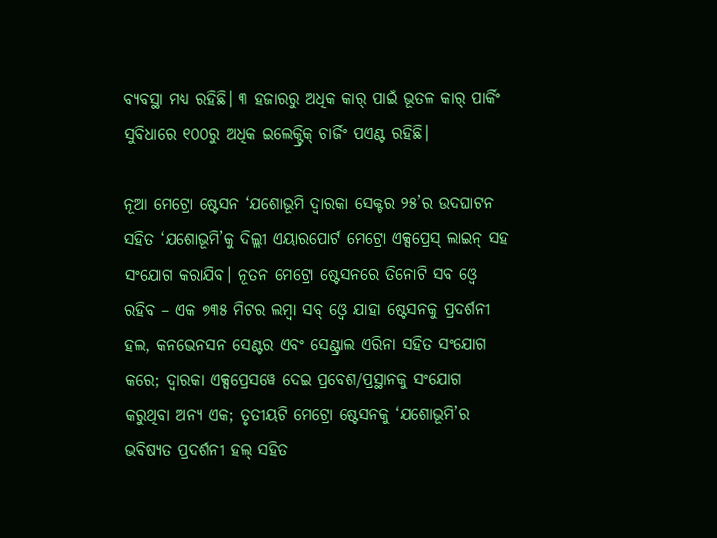ବ୍ୟବସ୍ଥା ମଧ୍ୟ ରହିଛି। ୩ ହଜାରରୁ ଅଧିକ କାର୍ ପାଇଁ ଭୂତଳ କାର୍ ପାର୍କିଂ ସୁବିଧାରେ ୧୦୦ରୁ ଅଧିକ ଇଲେକ୍ଟ୍ରିକ୍ ଚାର୍ଜିଂ ପଏଣ୍ଟ ରହିଛି।

ନୂଆ ମେଟ୍ରୋ ଷ୍ଟେସନ ‘ଯଶୋଭୂମି ଦ୍ୱାରକା ସେକ୍ଟର ୨୫’ର ଉଦଘାଟନ ସହିତ ‘ଯଶୋଭୂମି’କୁ ଦିଲ୍ଲୀ ଏୟାରପୋର୍ଟ ମେଟ୍ରୋ ଏକ୍ସପ୍ରେସ୍ ଲାଇନ୍ ସହ ସଂଯୋଗ କରାଯିବ। ନୂତନ ମେଟ୍ରୋ ଷ୍ଟେସନରେ ତିନୋଟି ସବ ଓ୍ବେ ରହିବ – ଏକ ୭୩୫ ମିଟର ଲମ୍ବା ସବ୍ ଓ୍ବେ ଯାହା ଷ୍ଟେସନକୁ ପ୍ରଦର୍ଶନୀ ହଲ, କନଭେନସନ ସେଣ୍ଟର ଏବଂ ସେଣ୍ଟ୍ରାଲ ଏରିନା ସହିତ ସଂଯୋଗ କରେ; ଦ୍ୱାରକା ଏକ୍ସପ୍ରେସୱେ ଦେଇ ପ୍ରବେଶ/ପ୍ରସ୍ଥାନକୁ ସଂଯୋଗ କରୁଥିବା ଅନ୍ୟ ଏକ; ତୃତୀୟଟି ମେଟ୍ରୋ ଷ୍ଟେସନକୁ ‘ଯଶୋଭୂମି’ର ଭବିଷ୍ୟତ ପ୍ରଦର୍ଶନୀ ହଲ୍ ସହିତ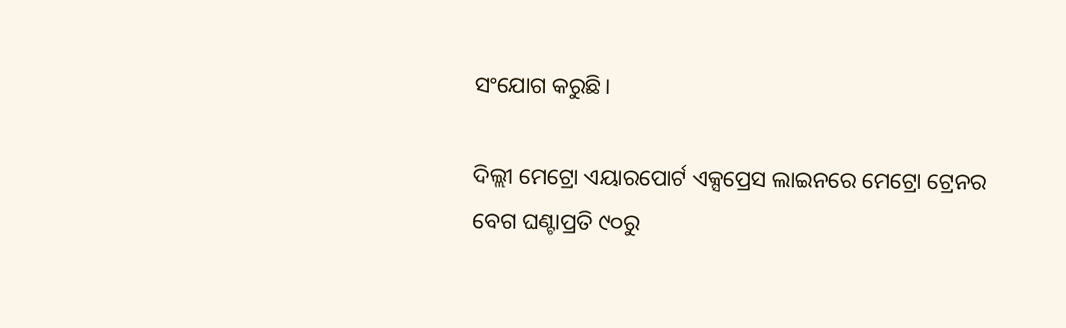ସଂଯୋଗ କରୁଛି।

ଦିଲ୍ଲୀ ମେଟ୍ରୋ ଏୟାରପୋର୍ଟ ଏକ୍ସପ୍ରେସ ଲାଇନରେ ମେଟ୍ରୋ ଟ୍ରେନର ବେଗ ଘଣ୍ଟାପ୍ରତି ୯୦ରୁ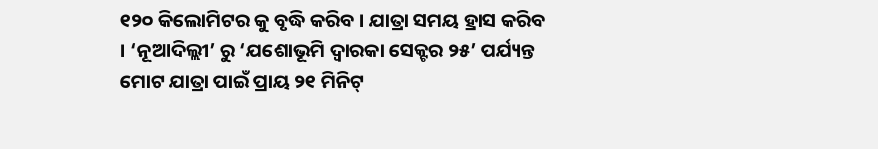୧୨୦ କିଲୋମିଟର କୁ ବୃଦ୍ଧି କରିବ । ଯାତ୍ରା ସମୟ ହ୍ରାସ କରିବ । ‘ନୂଆଦିଲ୍ଲୀ’ ରୁ ‘ଯଶୋଭୂମି ଦ୍ୱାରକା ସେକ୍ଟର ୨୫’ ପର୍ଯ୍ୟନ୍ତ ମୋଟ ଯାତ୍ରା ପାଇଁ ପ୍ରାୟ ୨୧ ମିନିଟ୍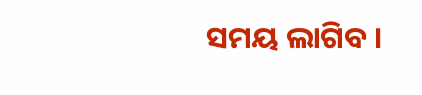ସମୟ ଲାଗିବ ।